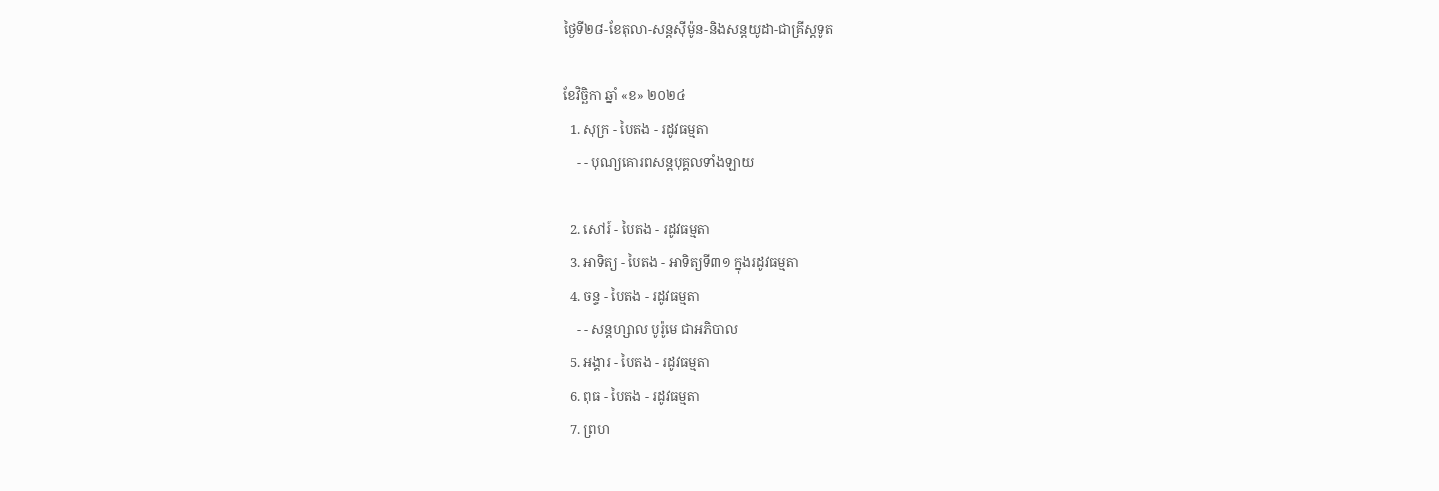ថ្ងៃទី២៨-ខែតុលា-សន្តស៊ីម៉ូន-និងសន្តយូដា-ជាគ្រីស្តទូត

ខែវិច្ឆិកា ឆ្នាំ «ខ» ២០២៤
  1. សុក្រ - បៃតង - រដូវធម្មតា
    - - បុណ្យគោរពសន្ដបុគ្គលទាំងឡាយ

  2. សៅរ៍ - បៃតង - រដូវធម្មតា
  3. អាទិត្យ - បៃតង - អាទិត្យទី៣១ ក្នុងរដូវធម្មតា
  4. ចន្ទ - បៃតង - រដូវធម្មតា
    - - សន្ដហ្សាល បូរ៉ូមេ ជាអភិបាល
  5. អង្គារ - បៃតង - រដូវធម្មតា
  6. ពុធ - បៃតង - រដូវធម្មតា
  7. ព្រហ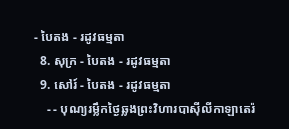- បៃតង - រដូវធម្មតា
  8. សុក្រ - បៃតង - រដូវធម្មតា
  9. សៅរ៍ - បៃតង - រដូវធម្មតា
    - - បុណ្យរម្លឹកថ្ងៃឆ្លងព្រះវិហារបាស៊ីលីកាឡាតេរ៉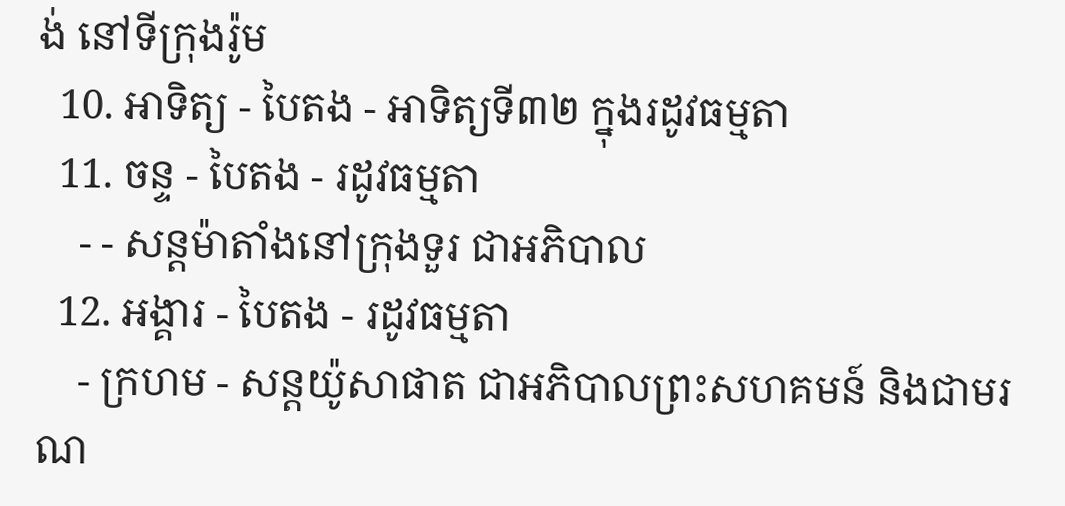ង់ នៅទីក្រុងរ៉ូម
  10. អាទិត្យ - បៃតង - អាទិត្យទី៣២ ក្នុងរដូវធម្មតា
  11. ចន្ទ - បៃតង - រដូវធម្មតា
    - - សន្ដម៉ាតាំងនៅក្រុងទួរ ជាអភិបាល
  12. អង្គារ - បៃតង - រដូវធម្មតា
    - ក្រហម - សន្ដយ៉ូសាផាត ជាអភិបាលព្រះសហគមន៍ និងជាមរណ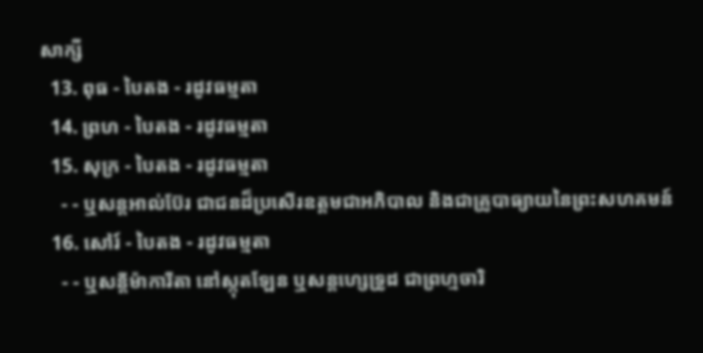សាក្សី
  13. ពុធ - បៃតង - រដូវធម្មតា
  14. ព្រហ - បៃតង - រដូវធម្មតា
  15. សុក្រ - បៃតង - រដូវធម្មតា
    - - ឬសន្ដអាល់ប៊ែរ ជាជនដ៏ប្រសើរឧត្ដមជាអភិបាល និងជាគ្រូបាធ្យាយនៃព្រះសហគមន៍
  16. សៅរ៍ - បៃតង - រដូវធម្មតា
    - - ឬសន្ដីម៉ាការីតា នៅស្កុតឡែន ឬសន្ដហ្សេទ្រូដ ជាព្រហ្មចារិ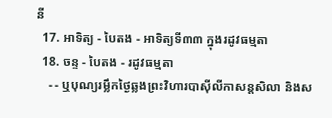នី
  17. អាទិត្យ - បៃតង - អាទិត្យទី៣៣ ក្នុងរដូវធម្មតា
  18. ចន្ទ - បៃតង - រដូវធម្មតា
    - - ឬបុណ្យរម្លឹកថ្ងៃឆ្លងព្រះវិហារបាស៊ីលីកាសន្ដសិលា និងស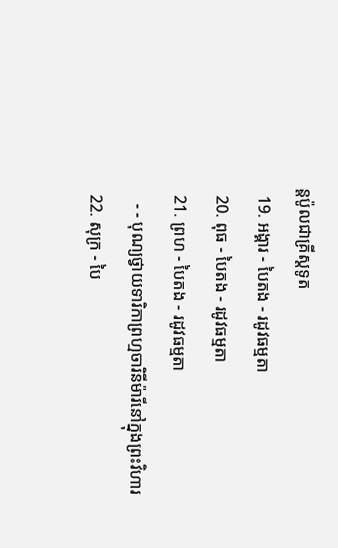ន្ដប៉ូលជាគ្រីស្ដទូត
  19. អង្គារ - បៃតង - រដូវធម្មតា
  20. ពុធ - បៃតង - រដូវធម្មតា
  21. ព្រហ - បៃតង - រដូវធម្មតា
    - - បុណ្យថ្វាយទារិកាព្រហ្មចារិនីម៉ារីនៅក្នុងព្រះវិហារ
  22. សុក្រ - បៃ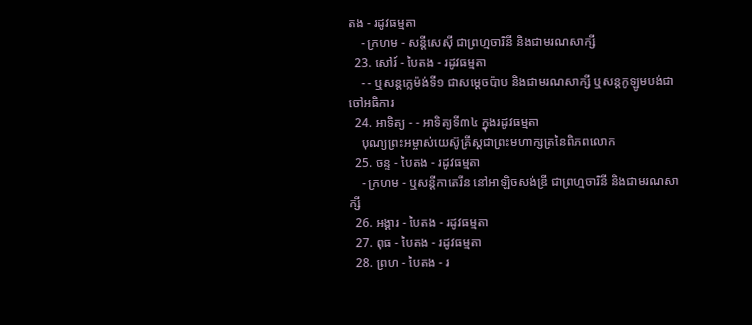តង - រដូវធម្មតា
    - ក្រហម - សន្ដីសេស៊ី ជាព្រហ្មចារិនី និងជាមរណសាក្សី
  23. សៅរ៍ - បៃតង - រដូវធម្មតា
    - - ឬសន្ដក្លេម៉ង់ទី១ ជាសម្ដេចប៉ាប និងជាមរណសាក្សី ឬសន្ដកូឡូមបង់ជាចៅអធិការ
  24. អាទិត្យ - - អាទិត្យទី៣៤ ក្នុងរដូវធម្មតា
    បុណ្យព្រះអម្ចាស់យេស៊ូគ្រីស្ដជាព្រះមហាក្សត្រនៃពិភពលោក
  25. ចន្ទ - បៃតង - រដូវធម្មតា
    - ក្រហម - ឬសន្ដីកាតេរីន នៅអាឡិចសង់ឌ្រី ជាព្រហ្មចារិនី និងជាមរណសាក្សី
  26. អង្គារ - បៃតង - រដូវធម្មតា
  27. ពុធ - បៃតង - រដូវធម្មតា
  28. ព្រហ - បៃតង - រ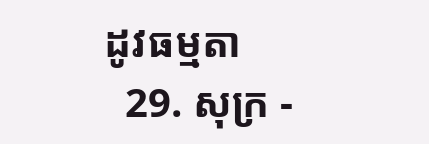ដូវធម្មតា
  29. សុក្រ -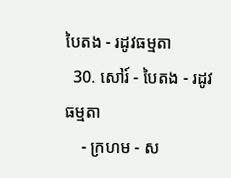បៃតង - រដូវធម្មតា
  30. សៅរ៍ - បៃតង - រដូវធម្មតា
    - ក្រហម - ស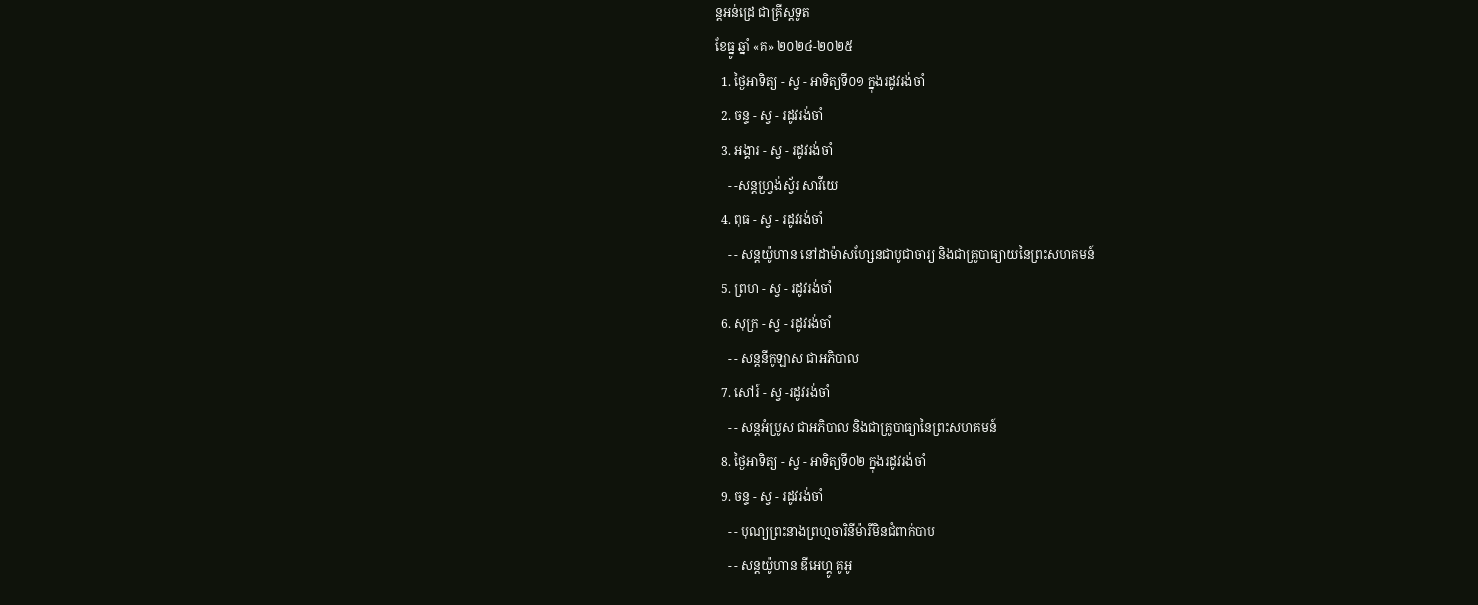ន្ដអន់ដ្រេ ជាគ្រីស្ដទូត
ខែធ្នូ ឆ្នាំ «គ» ២០២៤-២០២៥
  1. ថ្ងៃអាទិត្យ - ស្វ - អាទិត្យទី០១ ក្នុងរដូវរង់ចាំ
  2. ចន្ទ - ស្វ - រដូវរង់ចាំ
  3. អង្គារ - ស្វ - រដូវរង់ចាំ
    - -សន្ដហ្វ្រង់ស្វ័រ សាវីយេ
  4. ពុធ - ស្វ - រដូវរង់ចាំ
    - - សន្ដយ៉ូហាន នៅដាម៉ាសហ្សែនជាបូជាចារ្យ និងជាគ្រូបាធ្យាយនៃព្រះសហគមន៍
  5. ព្រហ - ស្វ - រដូវរង់ចាំ
  6. សុក្រ - ស្វ - រដូវរង់ចាំ
    - - សន្ដនីកូឡាស ជាអភិបាល
  7. សៅរ៍ - ស្វ -រដូវរង់ចាំ
    - - សន្ដអំប្រូស ជាអភិបាល និងជាគ្រូបាធ្យានៃព្រះសហគមន៍
  8. ថ្ងៃអាទិត្យ - ស្វ - អាទិត្យទី០២ ក្នុងរដូវរង់ចាំ
  9. ចន្ទ - ស្វ - រដូវរង់ចាំ
    - - បុណ្យព្រះនាងព្រហ្មចារិនីម៉ារីមិនជំពាក់បាប
    - - សន្ដយ៉ូហាន ឌីអេហ្គូ គូអូ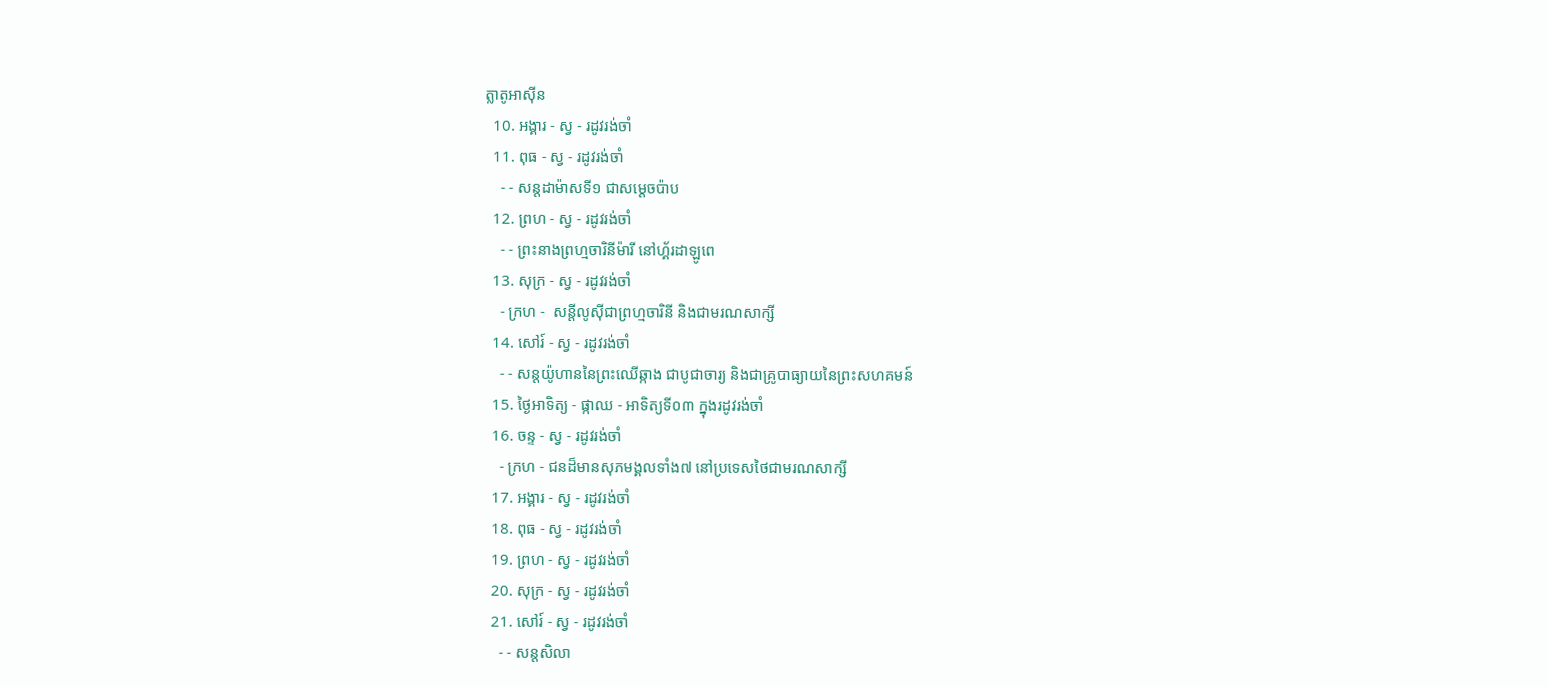ត្លាតូអាស៊ីន
  10. អង្គារ - ស្វ - រដូវរង់ចាំ
  11. ពុធ - ស្វ - រដូវរង់ចាំ
    - - សន្ដដាម៉ាសទី១ ជាសម្ដេចប៉ាប
  12. ព្រហ - ស្វ - រដូវរង់ចាំ
    - - ព្រះនាងព្រហ្មចារិនីម៉ារី នៅហ្គ័រដាឡូពេ
  13. សុក្រ - ស្វ - រដូវរង់ចាំ
    - ក្រហ -  សន្ដីលូស៊ីជាព្រហ្មចារិនី និងជាមរណសាក្សី
  14. សៅរ៍ - ស្វ - រដូវរង់ចាំ
    - - សន្ដយ៉ូហាននៃព្រះឈើឆ្កាង ជាបូជាចារ្យ និងជាគ្រូបាធ្យាយនៃព្រះសហគមន៍
  15. ថ្ងៃអាទិត្យ - ផ្កាឈ - អាទិត្យទី០៣ ក្នុងរដូវរង់ចាំ
  16. ចន្ទ - ស្វ - រដូវរង់ចាំ
    - ក្រហ - ជនដ៏មានសុភមង្គលទាំង៧ នៅប្រទេសថៃជាមរណសាក្សី
  17. អង្គារ - ស្វ - រដូវរង់ចាំ
  18. ពុធ - ស្វ - រដូវរង់ចាំ
  19. ព្រហ - ស្វ - រដូវរង់ចាំ
  20. សុក្រ - ស្វ - រដូវរង់ចាំ
  21. សៅរ៍ - ស្វ - រដូវរង់ចាំ
    - - សន្ដសិលា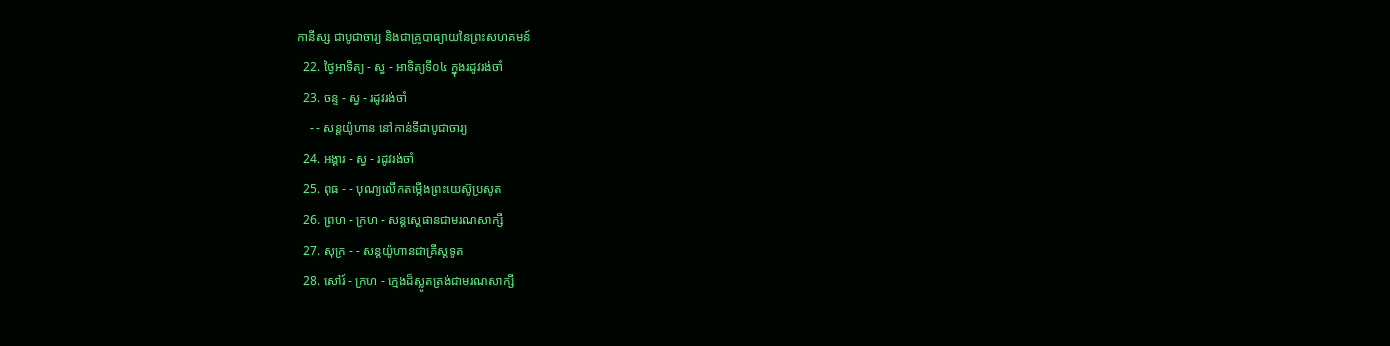កានីស្ស ជាបូជាចារ្យ និងជាគ្រូបាធ្យាយនៃព្រះសហគមន៍
  22. ថ្ងៃអាទិត្យ - ស្វ - អាទិត្យទី០៤ ក្នុងរដូវរង់ចាំ
  23. ចន្ទ - ស្វ - រដូវរង់ចាំ
    - - សន្ដយ៉ូហាន នៅកាន់ទីជាបូជាចារ្យ
  24. អង្គារ - ស្វ - រដូវរង់ចាំ
  25. ពុធ - - បុណ្យលើកតម្កើងព្រះយេស៊ូប្រសូត
  26. ព្រហ - ក្រហ - សន្តស្តេផានជាមរណសាក្សី
  27. សុក្រ - - សន្តយ៉ូហានជាគ្រីស្តទូត
  28. សៅរ៍ - ក្រហ - ក្មេងដ៏ស្លូតត្រង់ជាមរណសាក្សី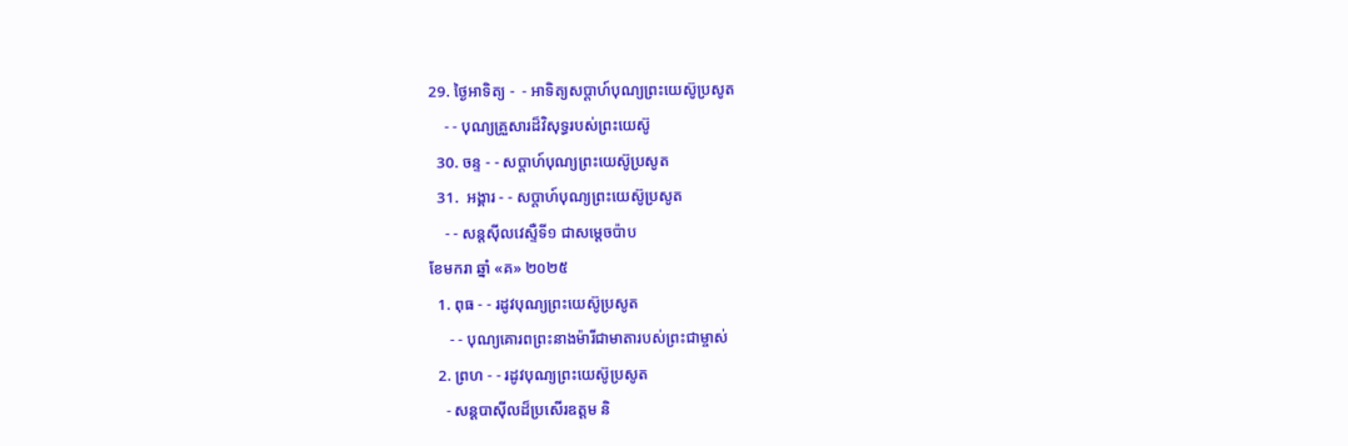29. ថ្ងៃអាទិត្យ -  - អាទិត្យសប្ដាហ៍បុណ្យព្រះយេស៊ូប្រសូត
    - - បុណ្យគ្រួសារដ៏វិសុទ្ធរបស់ព្រះយេស៊ូ
  30. ចន្ទ - - សប្ដាហ៍បុណ្យព្រះយេស៊ូប្រសូត
  31.  អង្គារ - - សប្ដាហ៍បុណ្យព្រះយេស៊ូប្រសូត
    - - សន្ដស៊ីលវេស្ទឺទី១ ជាសម្ដេចប៉ាប
ខែមករា ឆ្នាំ «គ» ២០២៥
  1. ពុធ - - រដូវបុណ្យព្រះយេស៊ូប្រសូត
     - - បុណ្យគោរពព្រះនាងម៉ារីជាមាតារបស់ព្រះជាម្ចាស់
  2. ព្រហ - - រដូវបុណ្យព្រះយេស៊ូប្រសូត
    - សន្ដបាស៊ីលដ៏ប្រសើរឧត្ដម និ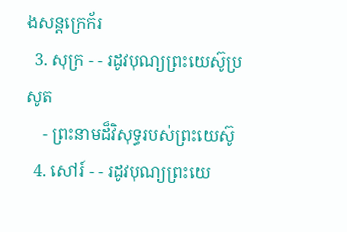ងសន្ដក្រេក័រ
  3. សុក្រ - - រដូវបុណ្យព្រះយេស៊ូប្រសូត
    - ព្រះនាមដ៏វិសុទ្ធរបស់ព្រះយេស៊ូ
  4. សៅរ៍ - - រដូវបុណ្យព្រះយេ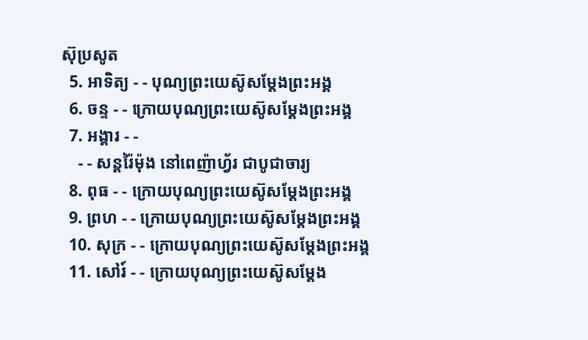ស៊ុប្រសូត
  5. អាទិត្យ - - បុណ្យព្រះយេស៊ូសម្ដែងព្រះអង្គ
  6. ចន្ទ - - ក្រោយបុណ្យព្រះយេស៊ូសម្ដែងព្រះអង្គ
  7. អង្គារ - -
    - - សន្ដរ៉ៃម៉ុង នៅពេញ៉ាហ្វ័រ ជាបូជាចារ្យ
  8. ពុធ - - ក្រោយបុណ្យព្រះយេស៊ូសម្ដែងព្រះអង្គ
  9. ព្រហ - - ក្រោយបុណ្យព្រះយេស៊ូសម្ដែងព្រះអង្គ
  10. សុក្រ - - ក្រោយបុណ្យព្រះយេស៊ូសម្ដែងព្រះអង្គ
  11. សៅរ៍ - - ក្រោយបុណ្យព្រះយេស៊ូសម្ដែង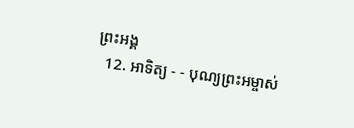ព្រះអង្គ
  12. អាទិត្យ - - បុណ្យព្រះអម្ចាស់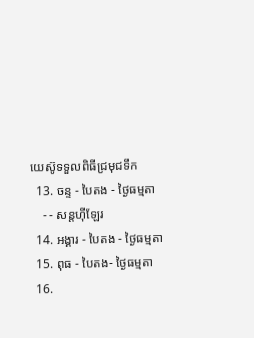យេស៊ូទទួលពិធីជ្រមុជទឹក
  13. ចន្ទ - បៃតង - ថ្ងៃធម្មតា
    - - សន្ដហ៊ីឡែរ
  14. អង្គារ - បៃតង - ថ្ងៃធម្មតា
  15. ពុធ - បៃតង- ថ្ងៃធម្មតា
  16.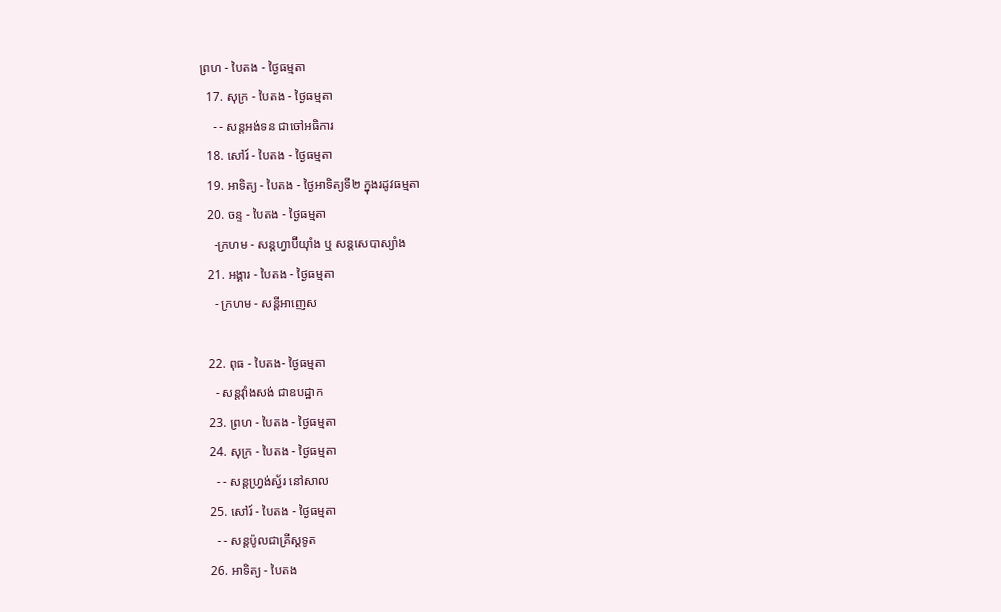ព្រហ - បៃតង - ថ្ងៃធម្មតា
  17. សុក្រ - បៃតង - ថ្ងៃធម្មតា
    - - សន្ដអង់ទន ជាចៅអធិការ
  18. សៅរ៍ - បៃតង - ថ្ងៃធម្មតា
  19. អាទិត្យ - បៃតង - ថ្ងៃអាទិត្យទី២ ក្នុងរដូវធម្មតា
  20. ចន្ទ - បៃតង - ថ្ងៃធម្មតា
    -ក្រហម - សន្ដហ្វាប៊ីយ៉ាំង ឬ សន្ដសេបាស្យាំង
  21. អង្គារ - បៃតង - ថ្ងៃធម្មតា
    - ក្រហម - សន្ដីអាញេស

  22. ពុធ - បៃតង- ថ្ងៃធម្មតា
    - សន្ដវ៉ាំងសង់ ជាឧបដ្ឋាក
  23. ព្រហ - បៃតង - ថ្ងៃធម្មតា
  24. សុក្រ - បៃតង - ថ្ងៃធម្មតា
    - - សន្ដហ្វ្រង់ស្វ័រ នៅសាល
  25. សៅរ៍ - បៃតង - ថ្ងៃធម្មតា
    - - សន្ដប៉ូលជាគ្រីស្ដទូត
  26. អាទិត្យ - បៃតង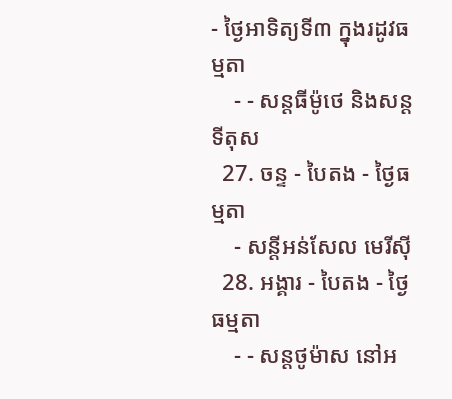- ថ្ងៃអាទិត្យទី៣ ក្នុងរដូវធម្មតា
    - - សន្ដធីម៉ូថេ និងសន្ដទីតុស
  27. ចន្ទ - បៃតង - ថ្ងៃធម្មតា
    - សន្ដីអន់សែល មេរីស៊ី
  28. អង្គារ - បៃតង - ថ្ងៃធម្មតា
    - - សន្ដថូម៉ាស នៅអ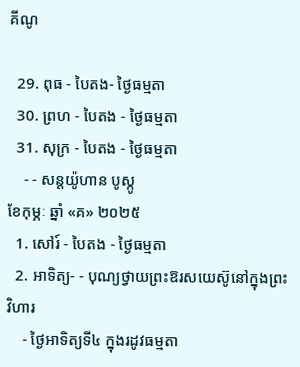គីណូ

  29. ពុធ - បៃតង- ថ្ងៃធម្មតា
  30. ព្រហ - បៃតង - ថ្ងៃធម្មតា
  31. សុក្រ - បៃតង - ថ្ងៃធម្មតា
    - - សន្ដយ៉ូហាន បូស្កូ
ខែកុម្ភៈ ឆ្នាំ «គ» ២០២៥
  1. សៅរ៍ - បៃតង - ថ្ងៃធម្មតា
  2. អាទិត្យ- - បុណ្យថ្វាយព្រះឱរសយេស៊ូនៅក្នុងព្រះវិហារ
    - ថ្ងៃអាទិត្យទី៤ ក្នុងរដូវធម្មតា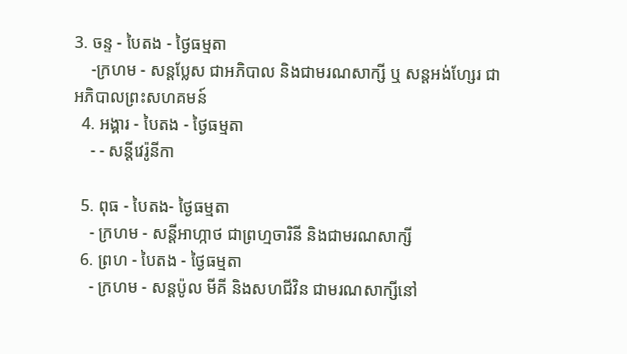3. ចន្ទ - បៃតង - ថ្ងៃធម្មតា
    -ក្រហម - សន្ដប្លែស ជាអភិបាល និងជាមរណសាក្សី ឬ សន្ដអង់ហ្សែរ ជាអភិបាលព្រះសហគមន៍
  4. អង្គារ - បៃតង - ថ្ងៃធម្មតា
    - - សន្ដីវេរ៉ូនីកា

  5. ពុធ - បៃតង- ថ្ងៃធម្មតា
    - ក្រហម - សន្ដីអាហ្កាថ ជាព្រហ្មចារិនី និងជាមរណសាក្សី
  6. ព្រហ - បៃតង - ថ្ងៃធម្មតា
    - ក្រហម - សន្ដប៉ូល មីគី និងសហជីវិន ជាមរណសាក្សីនៅ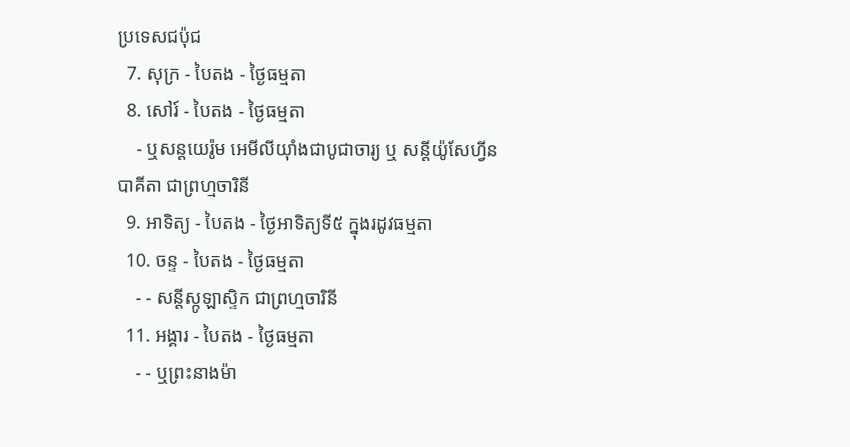ប្រទេសជប៉ុជ
  7. សុក្រ - បៃតង - ថ្ងៃធម្មតា
  8. សៅរ៍ - បៃតង - ថ្ងៃធម្មតា
    - ឬសន្ដយេរ៉ូម អេមីលីយ៉ាំងជាបូជាចារ្យ ឬ សន្ដីយ៉ូសែហ្វីន បាគីតា ជាព្រហ្មចារិនី
  9. អាទិត្យ - បៃតង - ថ្ងៃអាទិត្យទី៥ ក្នុងរដូវធម្មតា
  10. ចន្ទ - បៃតង - ថ្ងៃធម្មតា
    - - សន្ដីស្កូឡាស្ទិក ជាព្រហ្មចារិនី
  11. អង្គារ - បៃតង - ថ្ងៃធម្មតា
    - - ឬព្រះនាងម៉ា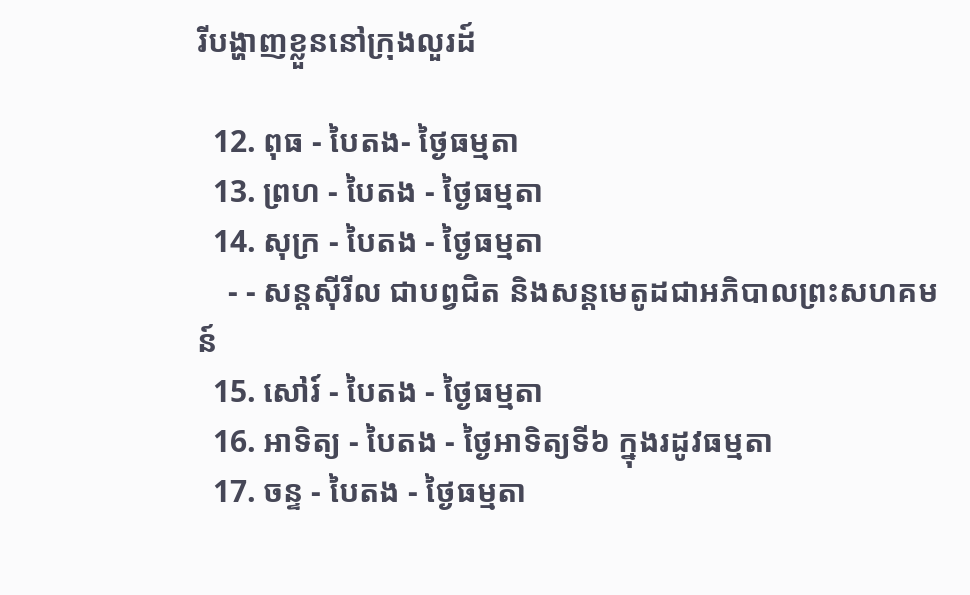រីបង្ហាញខ្លួននៅក្រុងលួរដ៍

  12. ពុធ - បៃតង- ថ្ងៃធម្មតា
  13. ព្រហ - បៃតង - ថ្ងៃធម្មតា
  14. សុក្រ - បៃតង - ថ្ងៃធម្មតា
    - - សន្ដស៊ីរីល ជាបព្វជិត និងសន្ដមេតូដជាអភិបាលព្រះសហគមន៍
  15. សៅរ៍ - បៃតង - ថ្ងៃធម្មតា
  16. អាទិត្យ - បៃតង - ថ្ងៃអាទិត្យទី៦ ក្នុងរដូវធម្មតា
  17. ចន្ទ - បៃតង - ថ្ងៃធម្មតា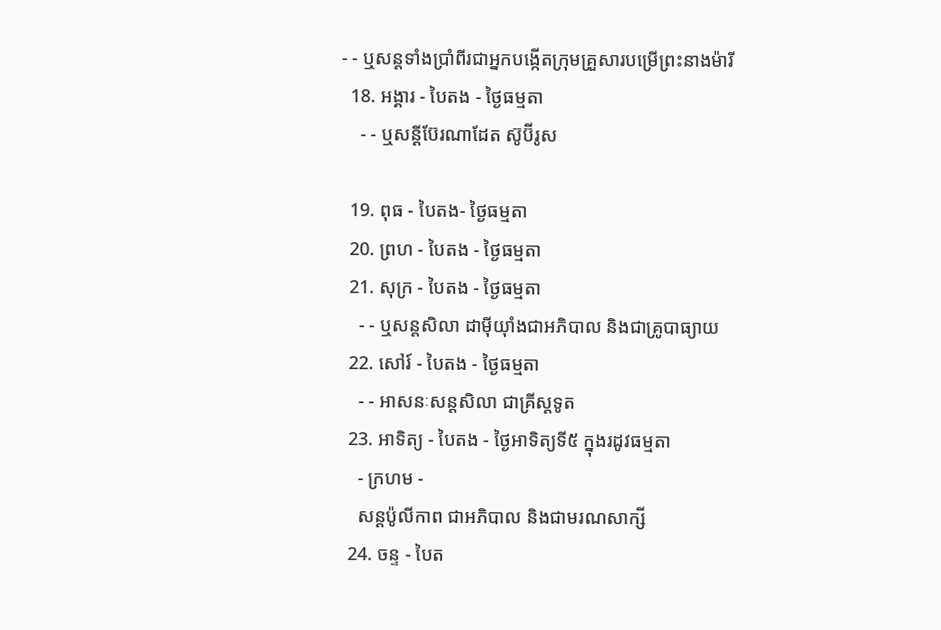- - ឬសន្ដទាំងប្រាំពីរជាអ្នកបង្កើតក្រុមគ្រួសារបម្រើព្រះនាងម៉ារី
  18. អង្គារ - បៃតង - ថ្ងៃធម្មតា
    - - ឬសន្ដីប៊ែរណាដែត ស៊ូប៊ីរូស

  19. ពុធ - បៃតង- ថ្ងៃធម្មតា
  20. ព្រហ - បៃតង - ថ្ងៃធម្មតា
  21. សុក្រ - បៃតង - ថ្ងៃធម្មតា
    - - ឬសន្ដសិលា ដាម៉ីយ៉ាំងជាអភិបាល និងជាគ្រូបាធ្យាយ
  22. សៅរ៍ - បៃតង - ថ្ងៃធម្មតា
    - - អាសនៈសន្ដសិលា ជាគ្រីស្ដទូត
  23. អាទិត្យ - បៃតង - ថ្ងៃអាទិត្យទី៥ ក្នុងរដូវធម្មតា
    - ក្រហម -
    សន្ដប៉ូលីកាព ជាអភិបាល និងជាមរណសាក្សី
  24. ចន្ទ - បៃត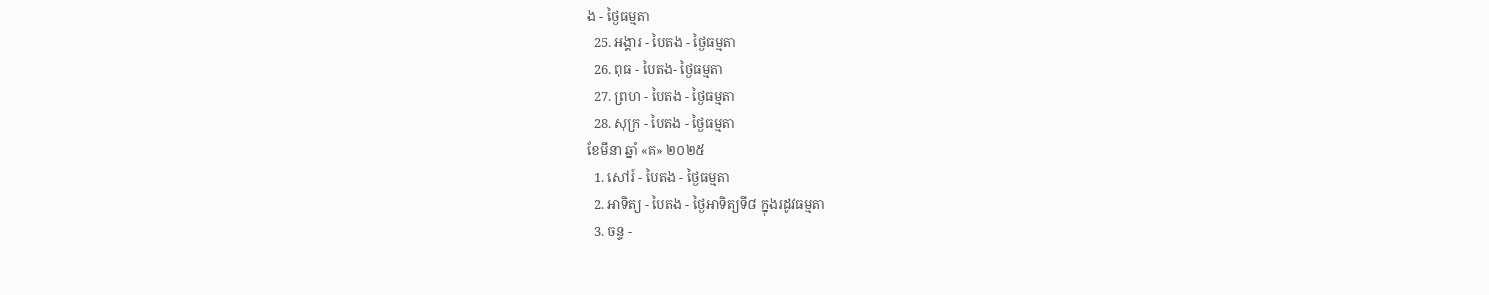ង - ថ្ងៃធម្មតា
  25. អង្គារ - បៃតង - ថ្ងៃធម្មតា
  26. ពុធ - បៃតង- ថ្ងៃធម្មតា
  27. ព្រហ - បៃតង - ថ្ងៃធម្មតា
  28. សុក្រ - បៃតង - ថ្ងៃធម្មតា
ខែមីនា ឆ្នាំ «គ» ២០២៥
  1. សៅរ៍ - បៃតង - ថ្ងៃធម្មតា
  2. អាទិត្យ - បៃតង - ថ្ងៃអាទិត្យទី៨ ក្នុងរដូវធម្មតា
  3. ចន្ទ -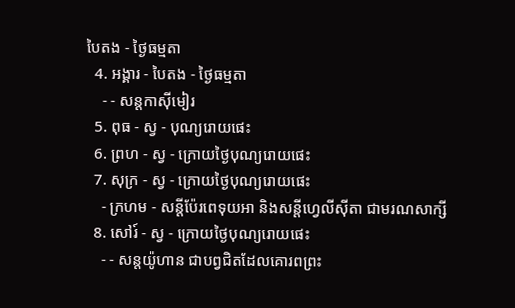បៃតង - ថ្ងៃធម្មតា
  4. អង្គារ - បៃតង - ថ្ងៃធម្មតា
    - - សន្ដកាស៊ីមៀរ
  5. ពុធ - ស្វ - បុណ្យរោយផេះ
  6. ព្រហ - ស្វ - ក្រោយថ្ងៃបុណ្យរោយផេះ
  7. សុក្រ - ស្វ - ក្រោយថ្ងៃបុណ្យរោយផេះ
    - ក្រហម - សន្ដីប៉ែរពេទុយអា និងសន្ដីហ្វេលីស៊ីតា ជាមរណសាក្សី
  8. សៅរ៍ - ស្វ - ក្រោយថ្ងៃបុណ្យរោយផេះ
    - - សន្ដយ៉ូហាន ជាបព្វជិតដែលគោរពព្រះ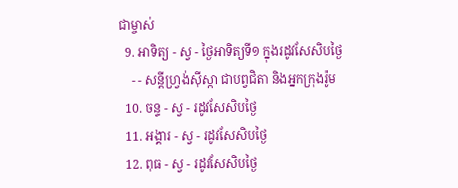ជាម្ចាស់
  9. អាទិត្យ - ស្វ - ថ្ងៃអាទិត្យទី១ ក្នុងរដូវសែសិបថ្ងៃ
    - - សន្ដីហ្វ្រង់ស៊ីស្កា ជាបព្វជិតា និងអ្នកក្រុងរ៉ូម
  10. ចន្ទ - ស្វ - រដូវសែសិបថ្ងៃ
  11. អង្គារ - ស្វ - រដូវសែសិបថ្ងៃ
  12. ពុធ - ស្វ - រដូវសែសិបថ្ងៃ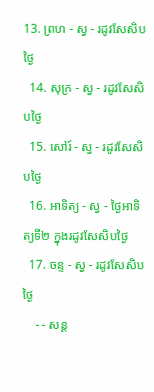13. ព្រហ - ស្វ - រដូវសែសិបថ្ងៃ
  14. សុក្រ - ស្វ - រដូវសែសិបថ្ងៃ
  15. សៅរ៍ - ស្វ - រដូវសែសិបថ្ងៃ
  16. អាទិត្យ - ស្វ - ថ្ងៃអាទិត្យទី២ ក្នុងរដូវសែសិបថ្ងៃ
  17. ចន្ទ - ស្វ - រដូវសែសិបថ្ងៃ
    - - សន្ដ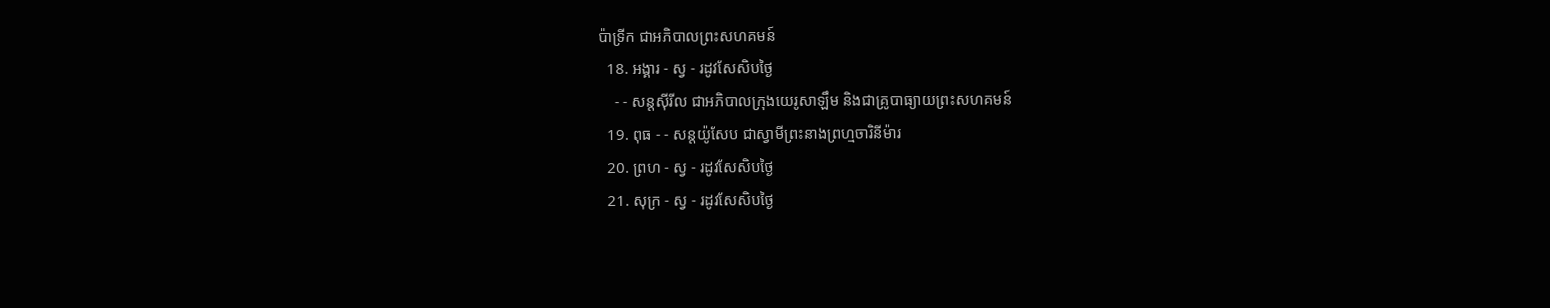ប៉ាទ្រីក ជាអភិបាលព្រះសហគមន៍
  18. អង្គារ - ស្វ - រដូវសែសិបថ្ងៃ
    - - សន្ដស៊ីរីល ជាអភិបាលក្រុងយេរូសាឡឹម និងជាគ្រូបាធ្យាយព្រះសហគមន៍
  19. ពុធ - - សន្ដយ៉ូសែប ជាស្វាមីព្រះនាងព្រហ្មចារិនីម៉ារ
  20. ព្រហ - ស្វ - រដូវសែសិបថ្ងៃ
  21. សុក្រ - ស្វ - រដូវសែសិបថ្ងៃ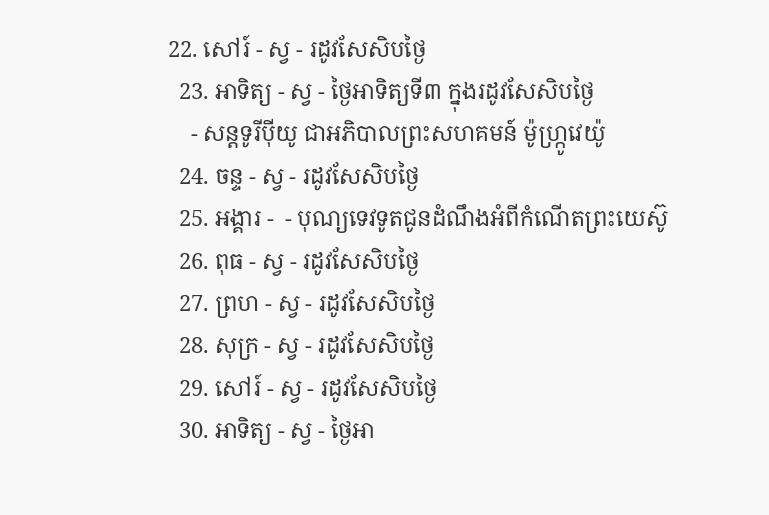22. សៅរ៍ - ស្វ - រដូវសែសិបថ្ងៃ
  23. អាទិត្យ - ស្វ - ថ្ងៃអាទិត្យទី៣ ក្នុងរដូវសែសិបថ្ងៃ
    - សន្ដទូរីប៉ីយូ ជាអភិបាលព្រះសហគមន៍ ម៉ូហ្ក្រូវេយ៉ូ
  24. ចន្ទ - ស្វ - រដូវសែសិបថ្ងៃ
  25. អង្គារ -  - បុណ្យទេវទូតជូនដំណឹងអំពីកំណើតព្រះយេស៊ូ
  26. ពុធ - ស្វ - រដូវសែសិបថ្ងៃ
  27. ព្រហ - ស្វ - រដូវសែសិបថ្ងៃ
  28. សុក្រ - ស្វ - រដូវសែសិបថ្ងៃ
  29. សៅរ៍ - ស្វ - រដូវសែសិបថ្ងៃ
  30. អាទិត្យ - ស្វ - ថ្ងៃអា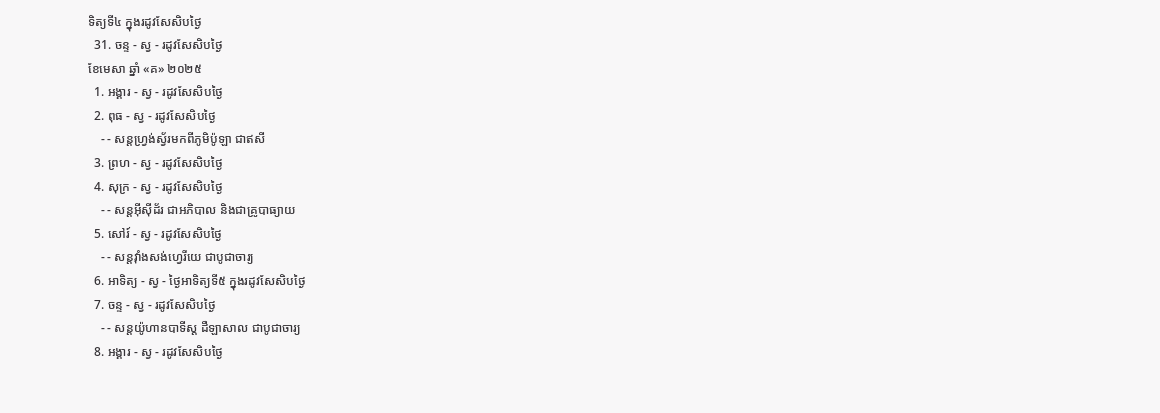ទិត្យទី៤ ក្នុងរដូវសែសិបថ្ងៃ
  31. ចន្ទ - ស្វ - រដូវសែសិបថ្ងៃ
ខែមេសា ឆ្នាំ «គ» ២០២៥
  1. អង្គារ - ស្វ - រដូវសែសិបថ្ងៃ
  2. ពុធ - ស្វ - រដូវសែសិបថ្ងៃ
    - - សន្ដហ្វ្រង់ស្វ័រមកពីភូមិប៉ូឡា ជាឥសី
  3. ព្រហ - ស្វ - រដូវសែសិបថ្ងៃ
  4. សុក្រ - ស្វ - រដូវសែសិបថ្ងៃ
    - - សន្ដអ៊ីស៊ីដ័រ ជាអភិបាល និងជាគ្រូបាធ្យាយ
  5. សៅរ៍ - ស្វ - រដូវសែសិបថ្ងៃ
    - - សន្ដវ៉ាំងសង់ហ្វេរីយេ ជាបូជាចារ្យ
  6. អាទិត្យ - ស្វ - ថ្ងៃអាទិត្យទី៥ ក្នុងរដូវសែសិបថ្ងៃ
  7. ចន្ទ - ស្វ - រដូវសែសិបថ្ងៃ
    - - សន្ដយ៉ូហានបាទីស្ដ ដឺឡាសាល ជាបូជាចារ្យ
  8. អង្គារ - ស្វ - រដូវសែសិបថ្ងៃ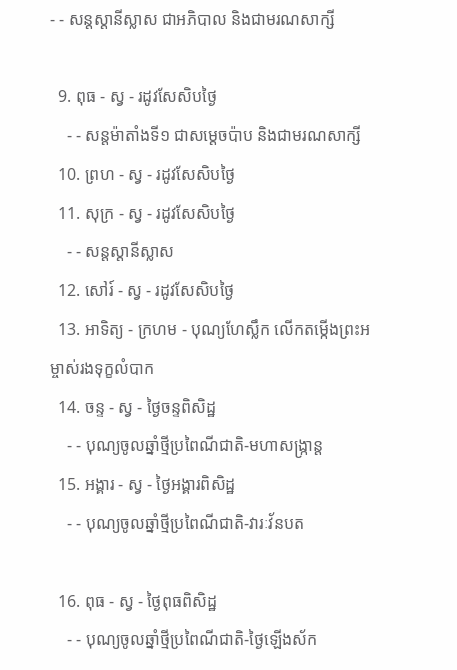- - សន្ដស្ដានីស្លាស ជាអភិបាល និងជាមរណសាក្សី

  9. ពុធ - ស្វ - រដូវសែសិបថ្ងៃ
    - - សន្ដម៉ាតាំងទី១ ជាសម្ដេចប៉ាប និងជាមរណសាក្សី
  10. ព្រហ - ស្វ - រដូវសែសិបថ្ងៃ
  11. សុក្រ - ស្វ - រដូវសែសិបថ្ងៃ
    - - សន្ដស្ដានីស្លាស
  12. សៅរ៍ - ស្វ - រដូវសែសិបថ្ងៃ
  13. អាទិត្យ - ក្រហម - បុណ្យហែស្លឹក លើកតម្កើងព្រះអម្ចាស់រងទុក្ខលំបាក
  14. ចន្ទ - ស្វ - ថ្ងៃចន្ទពិសិដ្ឋ
    - - បុណ្យចូលឆ្នាំថ្មីប្រពៃណីជាតិ-មហាសង្រ្កាន្ដ
  15. អង្គារ - ស្វ - ថ្ងៃអង្គារពិសិដ្ឋ
    - - បុណ្យចូលឆ្នាំថ្មីប្រពៃណីជាតិ-វារៈវ័នបត

  16. ពុធ - ស្វ - ថ្ងៃពុធពិសិដ្ឋ
    - - បុណ្យចូលឆ្នាំថ្មីប្រពៃណីជាតិ-ថ្ងៃឡើងស័ក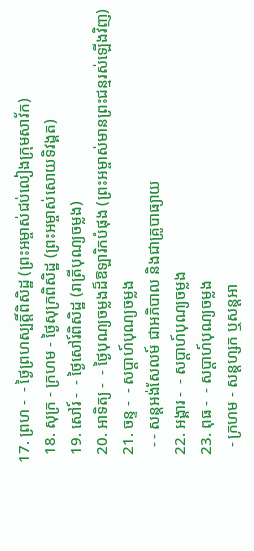17. ព្រហ -  - ថ្ងៃព្រហស្បត្ដិ៍ពិសិដ្ឋ (ព្រះអម្ចាស់ជប់លៀងក្រុមសាវ័ក)
  18. សុក្រ - ក្រហម - ថ្ងៃសុក្រពិសិដ្ឋ (ព្រះអម្ចាស់សោយទិវង្គត)
  19. សៅរ៍ -  - ថ្ងៃសៅរ៍ពិសិដ្ឋ (រាត្រីបុណ្យចម្លង)
  20. អាទិត្យ -  - ថ្ងៃបុណ្យចម្លងដ៏ឱឡារិកបំផុង (ព្រះអម្ចាស់មានព្រះជន្មរស់ឡើងវិញ)
  21. ចន្ទ -  - សប្ដាហ៍បុណ្យចម្លង
    - - សន្ដអង់សែលម៍ ជាអភិបាល និងជាគ្រូបាធ្យាយ
  22. អង្គារ -  - សប្ដាហ៍បុណ្យចម្លង
  23. ពុធ -  - សប្ដាហ៍បុណ្យចម្លង
    - ក្រហម - សន្ដហ្សក ឬសន្ដអា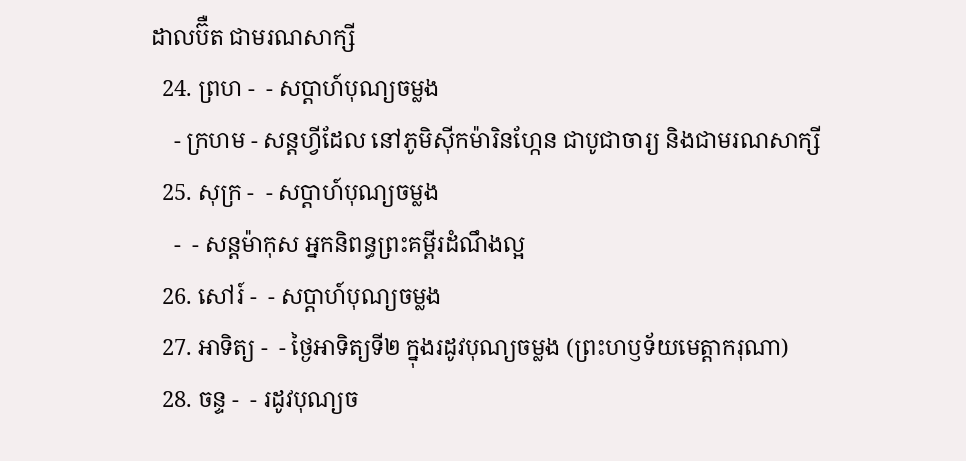ដាលប៊ឺត ជាមរណសាក្សី
  24. ព្រហ -  - សប្ដាហ៍បុណ្យចម្លង
    - ក្រហម - សន្ដហ្វីដែល នៅភូមិស៊ីកម៉ារិនហ្កែន ជាបូជាចារ្យ និងជាមរណសាក្សី
  25. សុក្រ -  - សប្ដាហ៍បុណ្យចម្លង
    -  - សន្ដម៉ាកុស អ្នកនិពន្ធព្រះគម្ពីរដំណឹងល្អ
  26. សៅរ៍ -  - សប្ដាហ៍បុណ្យចម្លង
  27. អាទិត្យ -  - ថ្ងៃអាទិត្យទី២ ក្នុងរដូវបុណ្យចម្លង (ព្រះហឫទ័យមេត្ដាករុណា)
  28. ចន្ទ -  - រដូវបុណ្យច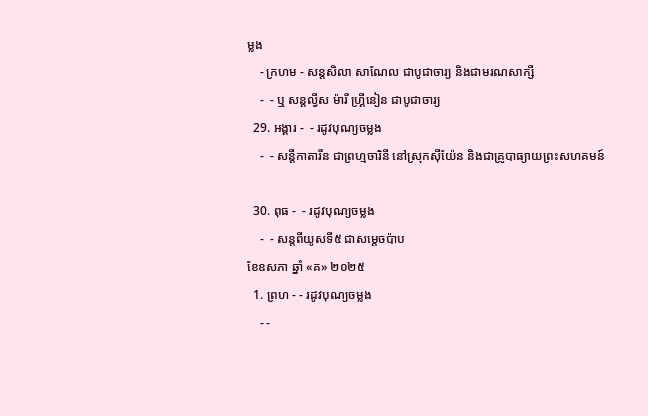ម្លង
    - ក្រហម - សន្ដសិលា សាណែល ជាបូជាចារ្យ និងជាមរណសាក្សី
    -  - ឬ សន្ដល្វីស ម៉ារី ហ្គ្រីនៀន ជាបូជាចារ្យ
  29. អង្គារ -  - រដូវបុណ្យចម្លង
    -  - សន្ដីកាតារីន ជាព្រហ្មចារិនី នៅស្រុកស៊ីយ៉ែន និងជាគ្រូបាធ្យាយព្រះសហគមន៍

  30. ពុធ -  - រដូវបុណ្យចម្លង
    -  - សន្ដពីយូសទី៥ ជាសម្ដេចប៉ាប
ខែឧសភា ឆ្នាំ «គ» ២០២៥
  1. ព្រហ - - រដូវបុណ្យចម្លង
    - -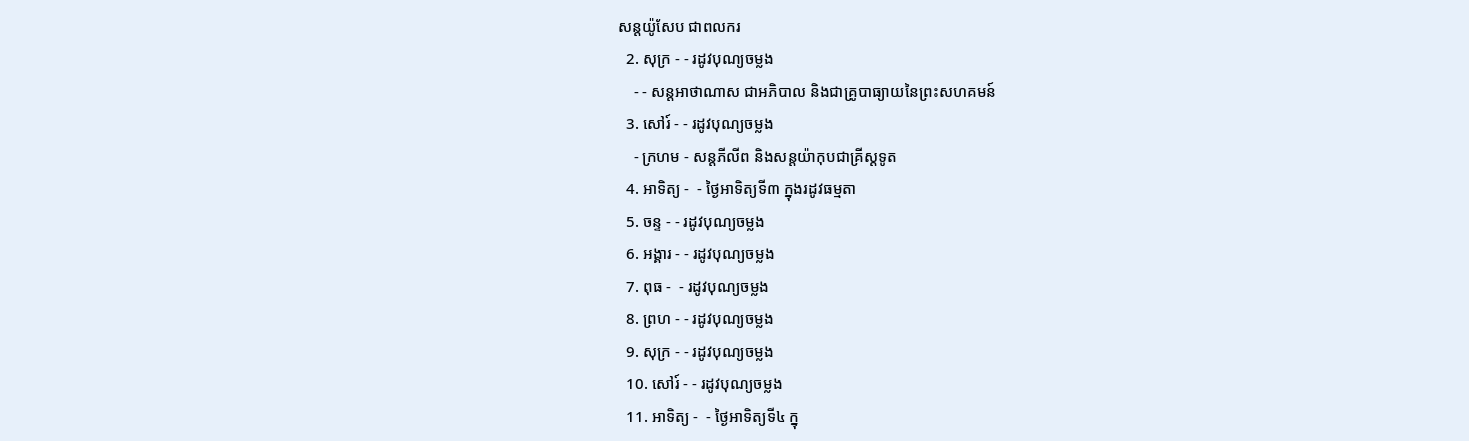សន្ដយ៉ូសែប ជាពលករ
  2. សុក្រ - - រដូវបុណ្យចម្លង
    - - សន្ដអាថាណាស ជាអភិបាល និងជាគ្រូបាធ្យាយនៃព្រះសហគមន៍
  3. សៅរ៍ - - រដូវបុណ្យចម្លង
    - ក្រហម - សន្ដភីលីព និងសន្ដយ៉ាកុបជាគ្រីស្ដទូត
  4. អាទិត្យ -  - ថ្ងៃអាទិត្យទី៣ ក្នុងរដូវធម្មតា
  5. ចន្ទ - - រដូវបុណ្យចម្លង
  6. អង្គារ - - រដូវបុណ្យចម្លង
  7. ពុធ -  - រដូវបុណ្យចម្លង
  8. ព្រហ - - រដូវបុណ្យចម្លង
  9. សុក្រ - - រដូវបុណ្យចម្លង
  10. សៅរ៍ - - រដូវបុណ្យចម្លង
  11. អាទិត្យ -  - ថ្ងៃអាទិត្យទី៤ ក្នុ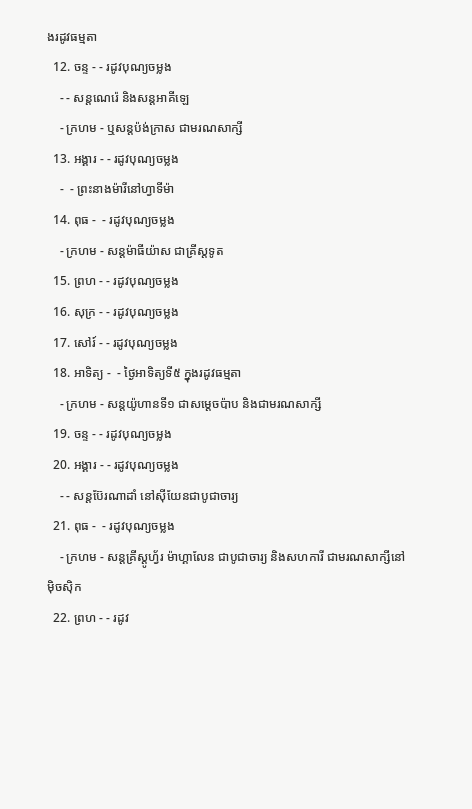ងរដូវធម្មតា
  12. ចន្ទ - - រដូវបុណ្យចម្លង
    - - សន្ដណេរ៉េ និងសន្ដអាគីឡេ
    - ក្រហម - ឬសន្ដប៉ង់ក្រាស ជាមរណសាក្សី
  13. អង្គារ - - រដូវបុណ្យចម្លង
    -  - ព្រះនាងម៉ារីនៅហ្វាទីម៉ា
  14. ពុធ -  - រដូវបុណ្យចម្លង
    - ក្រហម - សន្ដម៉ាធីយ៉ាស ជាគ្រីស្ដទូត
  15. ព្រហ - - រដូវបុណ្យចម្លង
  16. សុក្រ - - រដូវបុណ្យចម្លង
  17. សៅរ៍ - - រដូវបុណ្យចម្លង
  18. អាទិត្យ -  - ថ្ងៃអាទិត្យទី៥ ក្នុងរដូវធម្មតា
    - ក្រហម - សន្ដយ៉ូហានទី១ ជាសម្ដេចប៉ាប និងជាមរណសាក្សី
  19. ចន្ទ - - រដូវបុណ្យចម្លង
  20. អង្គារ - - រដូវបុណ្យចម្លង
    - - សន្ដប៊ែរណាដាំ នៅស៊ីយែនជាបូជាចារ្យ
  21. ពុធ -  - រដូវបុណ្យចម្លង
    - ក្រហម - សន្ដគ្រីស្ដូហ្វ័រ ម៉ាហ្គាលែន ជាបូជាចារ្យ និងសហការី ជាមរណសាក្សីនៅម៉ិចស៊ិក
  22. ព្រហ - - រដូវ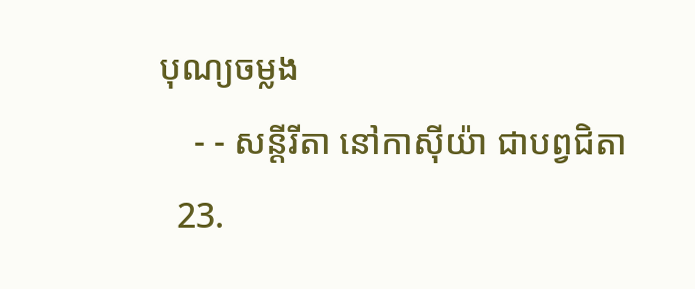បុណ្យចម្លង
    - - សន្ដីរីតា នៅកាស៊ីយ៉ា ជាបព្វជិតា
  23.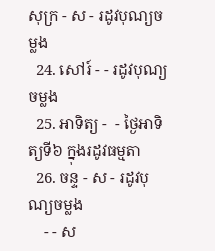សុក្រ - ស - រដូវបុណ្យចម្លង
  24. សៅរ៍ - - រដូវបុណ្យចម្លង
  25. អាទិត្យ -  - ថ្ងៃអាទិត្យទី៦ ក្នុងរដូវធម្មតា
  26. ចន្ទ - ស - រដូវបុណ្យចម្លង
    - - ស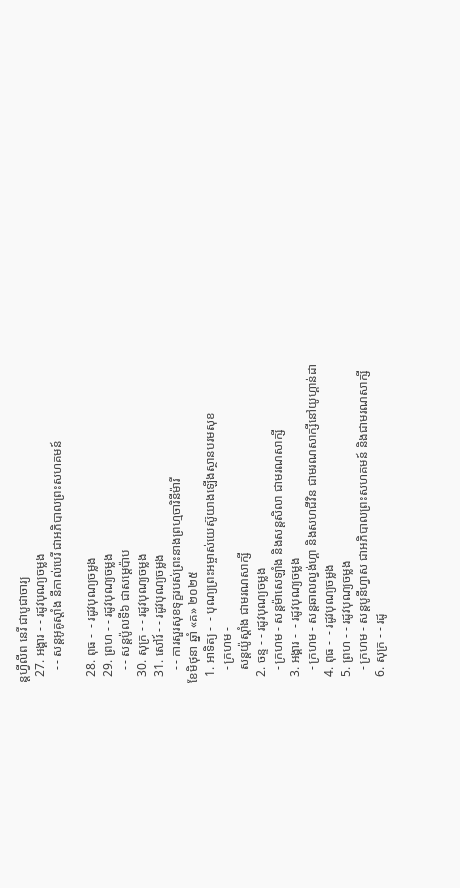ន្ដហ្វីលីព នេរី ជាបូជាចារ្យ
  27. អង្គារ - - រដូវបុណ្យចម្លង
    - - សន្ដអូគូស្ដាំង នីកាល់បេរី ជាអភិបាលព្រះសហគមន៍

  28. ពុធ -  - រដូវបុណ្យចម្លង
  29. ព្រហ - - រដូវបុណ្យចម្លង
    - - សន្ដប៉ូលទី៦ ជាសម្ដេប៉ាប
  30. សុក្រ - - រដូវបុណ្យចម្លង
  31. សៅរ៍ - - រដូវបុណ្យចម្លង
    - - ការសួរសុខទុក្ខរបស់ព្រះនាងព្រហ្មចារិនីម៉ារី
ខែមិថុនា ឆ្នាំ «គ» ២០២៥
  1. អាទិត្យ -  - បុណ្យព្រះអម្ចាស់យេស៊ូយាងឡើងស្ថានបរមសុខ
    - ក្រហម -
    សន្ដយ៉ូស្ដាំង ជាមរណសាក្សី
  2. ចន្ទ - - រដូវបុណ្យចម្លង
    - ក្រហម - សន្ដម៉ាសេឡាំង និងសន្ដសិលា ជាមរណសាក្សី
  3. អង្គារ -  - រដូវបុណ្យចម្លង
    - ក្រហម - សន្ដឆាលល្វង់ហ្គា និងសហជីវិន ជាមរណសាក្សីនៅយូហ្គាន់ដា
  4. ពុធ -  - រដូវបុណ្យចម្លង
  5. ព្រហ - - រដូវបុណ្យចម្លង
    - ក្រហម - សន្ដបូនីហ្វាស ជាអភិបាលព្រះសហគមន៍ និងជាមរណសាក្សី
  6. សុក្រ - - រដូ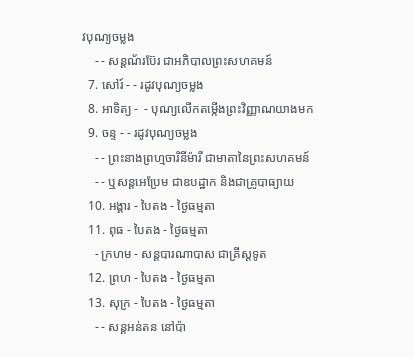វបុណ្យចម្លង
    - - សន្ដណ័រប៊ែរ ជាអភិបាលព្រះសហគមន៍
  7. សៅរ៍ - - រដូវបុណ្យចម្លង
  8. អាទិត្យ -  - បុណ្យលើកតម្កើងព្រះវិញ្ញាណយាងមក
  9. ចន្ទ - - រដូវបុណ្យចម្លង
    - - ព្រះនាងព្រហ្មចារិនីម៉ារី ជាមាតានៃព្រះសហគមន៍
    - - ឬសន្ដអេប្រែម ជាឧបដ្ឋាក និងជាគ្រូបាធ្យាយ
  10. អង្គារ - បៃតង - ថ្ងៃធម្មតា
  11. ពុធ - បៃតង - ថ្ងៃធម្មតា
    - ក្រហម - សន្ដបារណាបាស ជាគ្រីស្ដទូត
  12. ព្រហ - បៃតង - ថ្ងៃធម្មតា
  13. សុក្រ - បៃតង - ថ្ងៃធម្មតា
    - - សន្ដអន់តន នៅប៉ា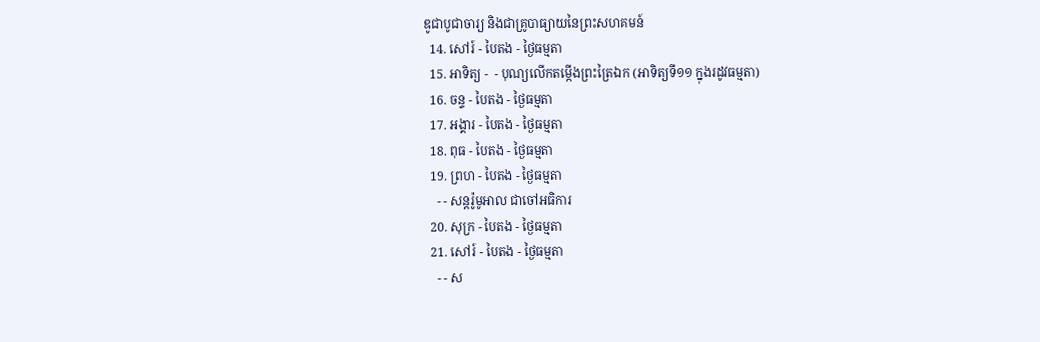ឌូជាបូជាចារ្យ និងជាគ្រូបាធ្យាយនៃព្រះសហគមន៍
  14. សៅរ៍ - បៃតង - ថ្ងៃធម្មតា
  15. អាទិត្យ -  - បុណ្យលើកតម្កើងព្រះត្រៃឯក (អាទិត្យទី១១ ក្នុងរដូវធម្មតា)
  16. ចន្ទ - បៃតង - ថ្ងៃធម្មតា
  17. អង្គារ - បៃតង - ថ្ងៃធម្មតា
  18. ពុធ - បៃតង - ថ្ងៃធម្មតា
  19. ព្រហ - បៃតង - ថ្ងៃធម្មតា
    - - សន្ដរ៉ូមូអាល ជាចៅអធិការ
  20. សុក្រ - បៃតង - ថ្ងៃធម្មតា
  21. សៅរ៍ - បៃតង - ថ្ងៃធម្មតា
    - - ស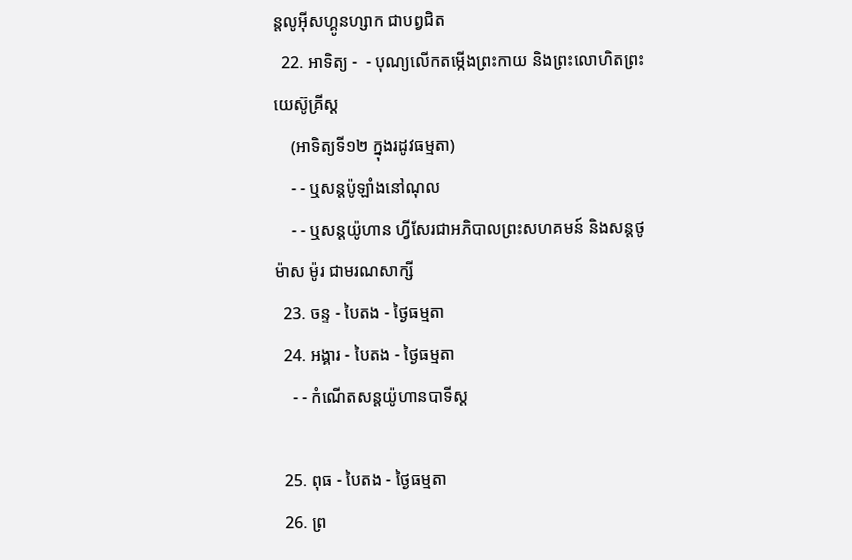ន្ដលូអ៊ីសហ្គូនហ្សាក ជាបព្វជិត
  22. អាទិត្យ -  - បុណ្យលើកតម្កើងព្រះកាយ និងព្រះលោហិតព្រះយេស៊ូគ្រីស្ដ
    (អាទិត្យទី១២ ក្នុងរដូវធម្មតា)
    - - ឬសន្ដប៉ូឡាំងនៅណុល
    - - ឬសន្ដយ៉ូហាន ហ្វីសែរជាអភិបាលព្រះសហគមន៍ និងសន្ដថូម៉ាស ម៉ូរ ជាមរណសាក្សី
  23. ចន្ទ - បៃតង - ថ្ងៃធម្មតា
  24. អង្គារ - បៃតង - ថ្ងៃធម្មតា
    - - កំណើតសន្ដយ៉ូហានបាទីស្ដ

  25. ពុធ - បៃតង - ថ្ងៃធម្មតា
  26. ព្រ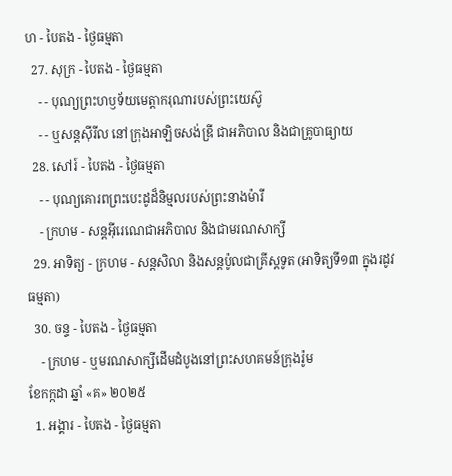ហ - បៃតង - ថ្ងៃធម្មតា
  27. សុក្រ - បៃតង - ថ្ងៃធម្មតា
    - - បុណ្យព្រះហឫទ័យមេត្ដាករុណារបស់ព្រះយេស៊ូ
    - - ឬសន្ដស៊ីរីល នៅក្រុងអាឡិចសង់ឌ្រី ជាអភិបាល និងជាគ្រូបាធ្យាយ
  28. សៅរ៍ - បៃតង - ថ្ងៃធម្មតា
    - - បុណ្យគោរពព្រះបេះដូដ៏និម្មលរបស់ព្រះនាងម៉ារី
    - ក្រហម - សន្ដអ៊ីរេណេជាអភិបាល និងជាមរណសាក្សី
  29. អាទិត្យ - ក្រហម - សន្ដសិលា និងសន្ដប៉ូលជាគ្រីស្ដទូត (អាទិត្យទី១៣ ក្នុងរដូវធម្មតា)
  30. ចន្ទ - បៃតង - ថ្ងៃធម្មតា
    - ក្រហម - ឬមរណសាក្សីដើមដំបូងនៅព្រះសហគមន៍ក្រុងរ៉ូម
ខែកក្កដា ឆ្នាំ «គ» ២០២៥
  1. អង្គារ - បៃតង - ថ្ងៃធម្មតា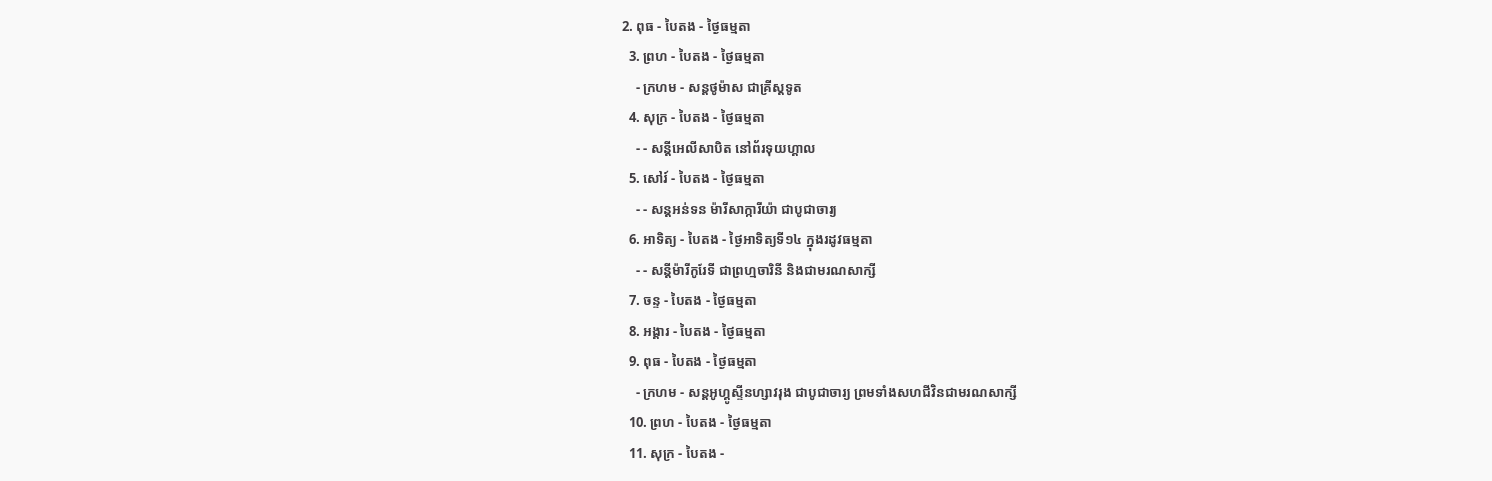2. ពុធ - បៃតង - ថ្ងៃធម្មតា
  3. ព្រហ - បៃតង - ថ្ងៃធម្មតា
    - ក្រហម - សន្ដថូម៉ាស ជាគ្រីស្ដទូត
  4. សុក្រ - បៃតង - ថ្ងៃធម្មតា
    - - សន្ដីអេលីសាបិត នៅព័រទុយហ្គាល
  5. សៅរ៍ - បៃតង - ថ្ងៃធម្មតា
    - - សន្ដអន់ទន ម៉ារីសាក្ការីយ៉ា ជាបូជាចារ្យ
  6. អាទិត្យ - បៃតង - ថ្ងៃអាទិត្យទី១៤ ក្នុងរដូវធម្មតា
    - - សន្ដីម៉ារីកូរែទី ជាព្រហ្មចារិនី និងជាមរណសាក្សី
  7. ចន្ទ - បៃតង - ថ្ងៃធម្មតា
  8. អង្គារ - បៃតង - ថ្ងៃធម្មតា
  9. ពុធ - បៃតង - ថ្ងៃធម្មតា
    - ក្រហម - សន្ដអូហ្គូស្ទីនហ្សាវរុង ជាបូជាចារ្យ ព្រមទាំងសហជីវិនជាមរណសាក្សី
  10. ព្រហ - បៃតង - ថ្ងៃធម្មតា
  11. សុក្រ - បៃតង -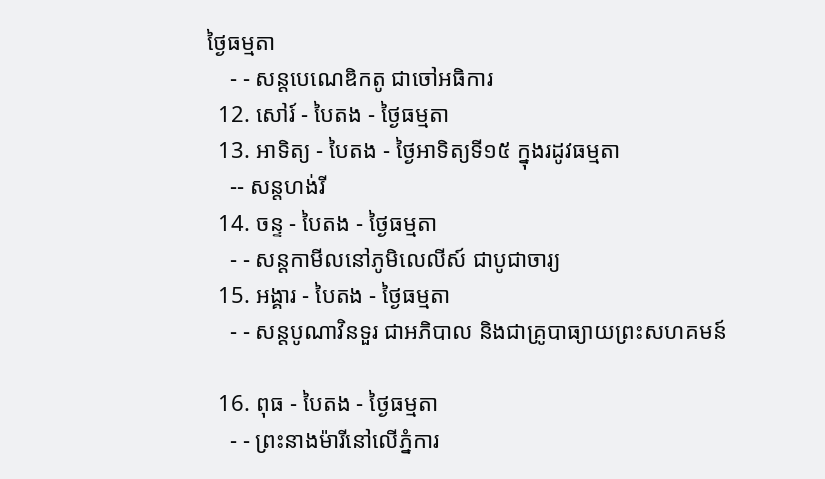ថ្ងៃធម្មតា
    - - សន្ដបេណេឌិកតូ ជាចៅអធិការ
  12. សៅរ៍ - បៃតង - ថ្ងៃធម្មតា
  13. អាទិត្យ - បៃតង - ថ្ងៃអាទិត្យទី១៥ ក្នុងរដូវធម្មតា
    -- សន្ដហង់រី
  14. ចន្ទ - បៃតង - ថ្ងៃធម្មតា
    - - សន្ដកាមីលនៅភូមិលេលីស៍ ជាបូជាចារ្យ
  15. អង្គារ - បៃតង - ថ្ងៃធម្មតា
    - - សន្ដបូណាវិនទួរ ជាអភិបាល និងជាគ្រូបាធ្យាយព្រះសហគមន៍

  16. ពុធ - បៃតង - ថ្ងៃធម្មតា
    - - ព្រះនាងម៉ារីនៅលើភ្នំការ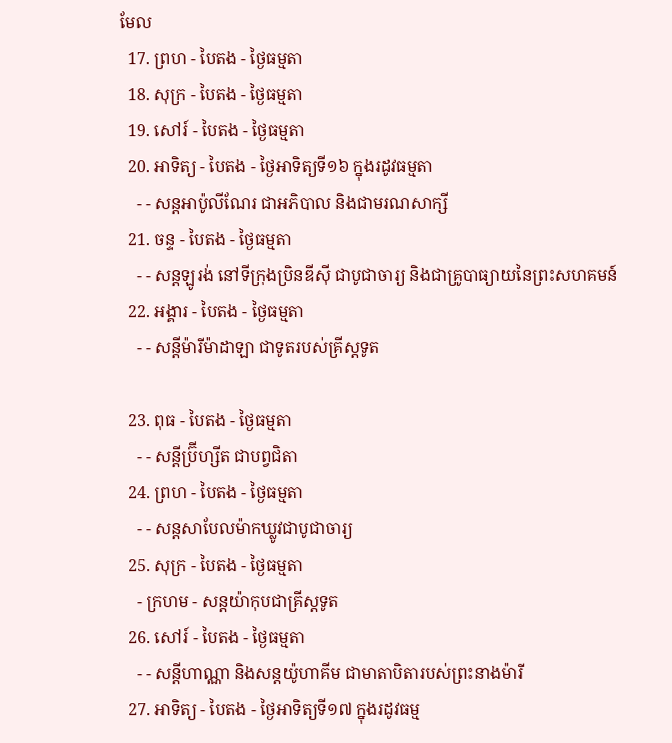មែល
  17. ព្រហ - បៃតង - ថ្ងៃធម្មតា
  18. សុក្រ - បៃតង - ថ្ងៃធម្មតា
  19. សៅរ៍ - បៃតង - ថ្ងៃធម្មតា
  20. អាទិត្យ - បៃតង - ថ្ងៃអាទិត្យទី១៦ ក្នុងរដូវធម្មតា
    - - សន្ដអាប៉ូលីណែរ ជាអភិបាល និងជាមរណសាក្សី
  21. ចន្ទ - បៃតង - ថ្ងៃធម្មតា
    - - សន្ដឡូរង់ នៅទីក្រុងប្រិនឌីស៊ី ជាបូជាចារ្យ និងជាគ្រូបាធ្យាយនៃព្រះសហគមន៍
  22. អង្គារ - បៃតង - ថ្ងៃធម្មតា
    - - សន្ដីម៉ារីម៉ាដាឡា ជាទូតរបស់គ្រីស្ដទូត

  23. ពុធ - បៃតង - ថ្ងៃធម្មតា
    - - សន្ដីប្រ៊ីហ្សីត ជាបព្វជិតា
  24. ព្រហ - បៃតង - ថ្ងៃធម្មតា
    - - សន្ដសាបែលម៉ាកឃ្លូវជាបូជាចារ្យ
  25. សុក្រ - បៃតង - ថ្ងៃធម្មតា
    - ក្រហម - សន្ដយ៉ាកុបជាគ្រីស្ដទូត
  26. សៅរ៍ - បៃតង - ថ្ងៃធម្មតា
    - - សន្ដីហាណ្ណា និងសន្ដយ៉ូហាគីម ជាមាតាបិតារបស់ព្រះនាងម៉ារី
  27. អាទិត្យ - បៃតង - ថ្ងៃអាទិត្យទី១៧ ក្នុងរដូវធម្ម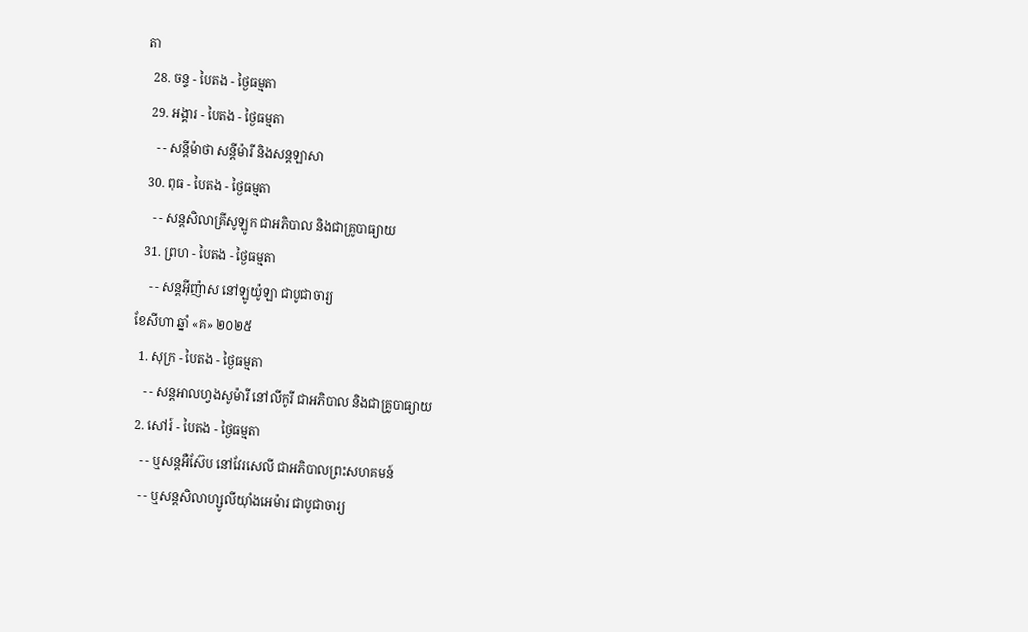តា
  28. ចន្ទ - បៃតង - ថ្ងៃធម្មតា
  29. អង្គារ - បៃតង - ថ្ងៃធម្មតា
    - - សន្ដីម៉ាថា សន្ដីម៉ារី និងសន្ដឡាសា
  30. ពុធ - បៃតង - ថ្ងៃធម្មតា
    - - សន្ដសិលាគ្រីសូឡូក ជាអភិបាល និងជាគ្រូបាធ្យាយ
  31. ព្រហ - បៃតង - ថ្ងៃធម្មតា
    - - សន្ដអ៊ីញ៉ាស នៅឡូយ៉ូឡា ជាបូជាចារ្យ
ខែសីហា ឆ្នាំ «គ» ២០២៥
  1. សុក្រ - បៃតង - ថ្ងៃធម្មតា
    - - សន្ដអាលហ្វងសូម៉ារី នៅលីកូរី ជាអភិបាល និងជាគ្រូបាធ្យាយ
  2. សៅរ៍ - បៃតង - ថ្ងៃធម្មតា
    - - ឬសន្ដអឺស៊ែប នៅវែរសេលី ជាអភិបាលព្រះសហគមន៍
    - - ឬសន្ដសិលាហ្សូលីយ៉ាំងអេម៉ារ ជាបូជាចារ្យ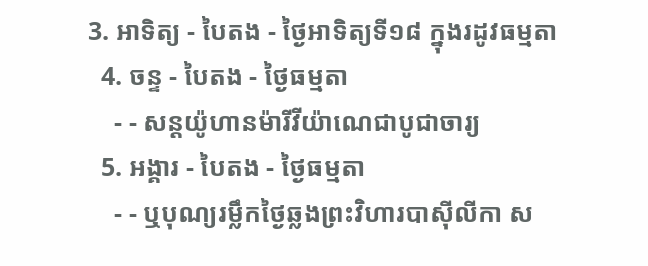3. អាទិត្យ - បៃតង - ថ្ងៃអាទិត្យទី១៨ ក្នុងរដូវធម្មតា
  4. ចន្ទ - បៃតង - ថ្ងៃធម្មតា
    - - សន្ដយ៉ូហានម៉ារីវីយ៉ាណេជាបូជាចារ្យ
  5. អង្គារ - បៃតង - ថ្ងៃធម្មតា
    - - ឬបុណ្យរម្លឹកថ្ងៃឆ្លងព្រះវិហារបាស៊ីលីកា ស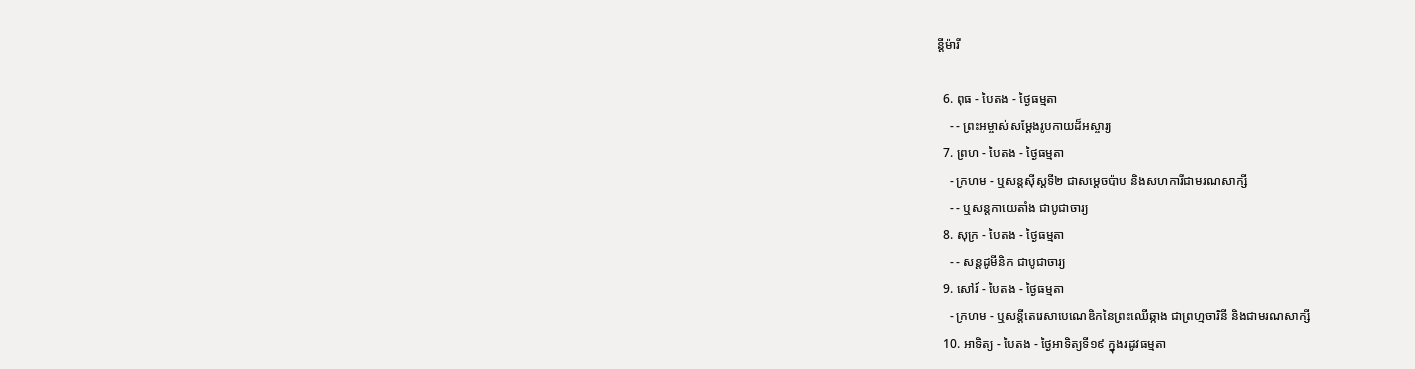ន្ដីម៉ារី

  6. ពុធ - បៃតង - ថ្ងៃធម្មតា
    - - ព្រះអម្ចាស់សម្ដែងរូបកាយដ៏អស្ចារ្យ
  7. ព្រហ - បៃតង - ថ្ងៃធម្មតា
    - ក្រហម - ឬសន្ដស៊ីស្ដទី២ ជាសម្ដេចប៉ាប និងសហការីជាមរណសាក្សី
    - - ឬសន្ដកាយេតាំង ជាបូជាចារ្យ
  8. សុក្រ - បៃតង - ថ្ងៃធម្មតា
    - - សន្ដដូមីនិក ជាបូជាចារ្យ
  9. សៅរ៍ - បៃតង - ថ្ងៃធម្មតា
    - ក្រហម - ឬសន្ដីតេរេសាបេណេឌិកនៃព្រះឈើឆ្កាង ជាព្រហ្មចារិនី និងជាមរណសាក្សី
  10. អាទិត្យ - បៃតង - ថ្ងៃអាទិត្យទី១៩ ក្នុងរដូវធម្មតា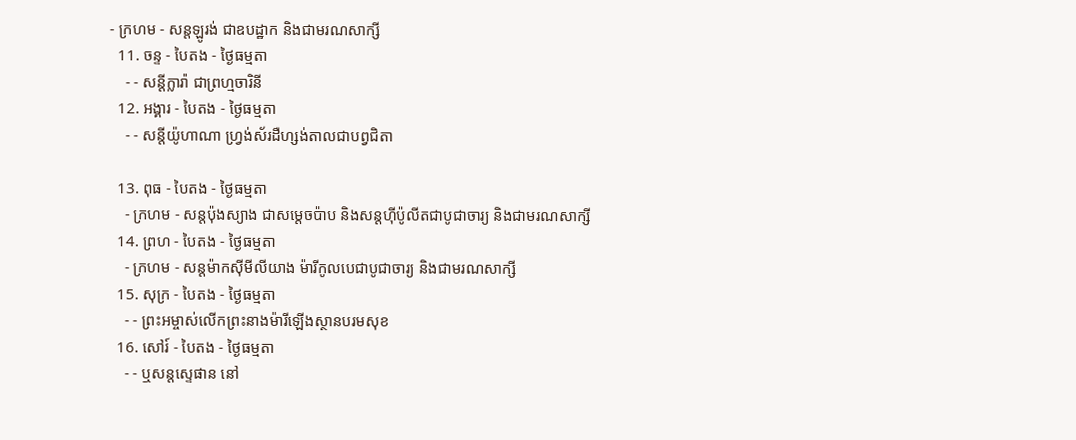- ក្រហម - សន្ដឡូរង់ ជាឧបដ្ឋាក និងជាមរណសាក្សី
  11. ចន្ទ - បៃតង - ថ្ងៃធម្មតា
    - - សន្ដីក្លារ៉ា ជាព្រហ្មចារិនី
  12. អង្គារ - បៃតង - ថ្ងៃធម្មតា
    - - សន្ដីយ៉ូហាណា ហ្វ្រង់ស័រដឺហ្សង់តាលជាបព្វជិតា

  13. ពុធ - បៃតង - ថ្ងៃធម្មតា
    - ក្រហម - សន្ដប៉ុងស្យាង ជាសម្ដេចប៉ាប និងសន្ដហ៊ីប៉ូលីតជាបូជាចារ្យ និងជាមរណសាក្សី
  14. ព្រហ - បៃតង - ថ្ងៃធម្មតា
    - ក្រហម - សន្ដម៉ាកស៊ីមីលីយាង ម៉ារីកូលបេជាបូជាចារ្យ និងជាមរណសាក្សី
  15. សុក្រ - បៃតង - ថ្ងៃធម្មតា
    - - ព្រះអម្ចាស់លើកព្រះនាងម៉ារីឡើងស្ថានបរមសុខ
  16. សៅរ៍ - បៃតង - ថ្ងៃធម្មតា
    - - ឬសន្ដស្ទេផាន នៅ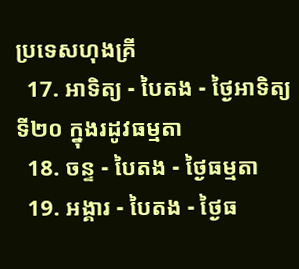ប្រទេសហុងគ្រី
  17. អាទិត្យ - បៃតង - ថ្ងៃអាទិត្យទី២០ ក្នុងរដូវធម្មតា
  18. ចន្ទ - បៃតង - ថ្ងៃធម្មតា
  19. អង្គារ - បៃតង - ថ្ងៃធ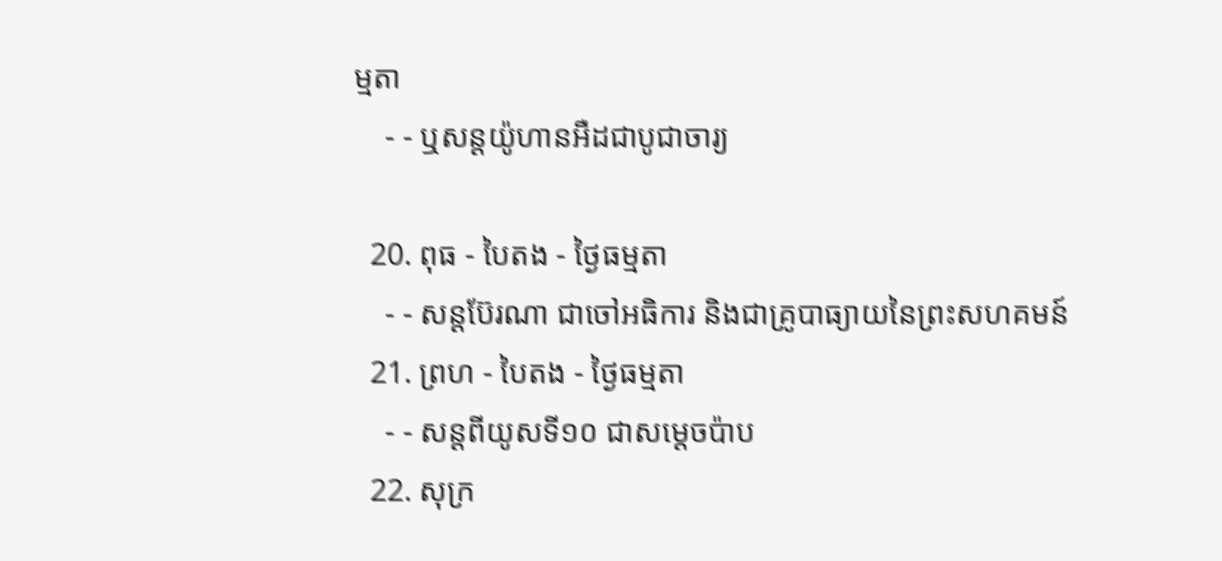ម្មតា
    - - ឬសន្ដយ៉ូហានអឺដជាបូជាចារ្យ

  20. ពុធ - បៃតង - ថ្ងៃធម្មតា
    - - សន្ដប៊ែរណា ជាចៅអធិការ និងជាគ្រូបាធ្យាយនៃព្រះសហគមន៍
  21. ព្រហ - បៃតង - ថ្ងៃធម្មតា
    - - សន្ដពីយូសទី១០ ជាសម្ដេចប៉ាប
  22. សុក្រ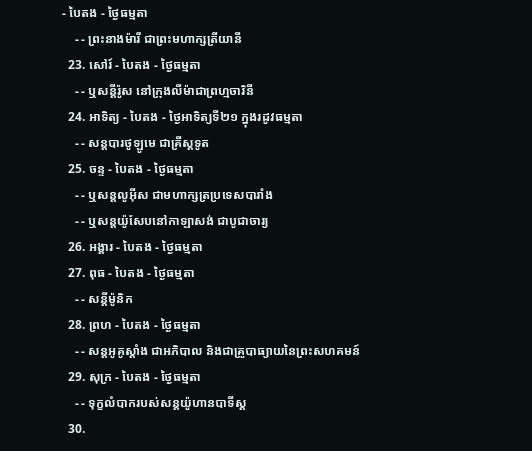- បៃតង - ថ្ងៃធម្មតា
    - - ព្រះនាងម៉ារី ជាព្រះមហាក្សត្រីយានី
  23. សៅរ៍ - បៃតង - ថ្ងៃធម្មតា
    - - ឬសន្ដីរ៉ូស នៅក្រុងលីម៉ាជាព្រហ្មចារិនី
  24. អាទិត្យ - បៃតង - ថ្ងៃអាទិត្យទី២១ ក្នុងរដូវធម្មតា
    - - សន្ដបារថូឡូមេ ជាគ្រីស្ដទូត
  25. ចន្ទ - បៃតង - ថ្ងៃធម្មតា
    - - ឬសន្ដលូអ៊ីស ជាមហាក្សត្រប្រទេសបារាំង
    - - ឬសន្ដយ៉ូសែបនៅកាឡាសង់ ជាបូជាចារ្យ
  26. អង្គារ - បៃតង - ថ្ងៃធម្មតា
  27. ពុធ - បៃតង - ថ្ងៃធម្មតា
    - - សន្ដីម៉ូនិក
  28. ព្រហ - បៃតង - ថ្ងៃធម្មតា
    - - សន្ដអូគូស្ដាំង ជាអភិបាល និងជាគ្រូបាធ្យាយនៃព្រះសហគមន៍
  29. សុក្រ - បៃតង - ថ្ងៃធម្មតា
    - - ទុក្ខលំបាករបស់សន្ដយ៉ូហានបាទីស្ដ
  30.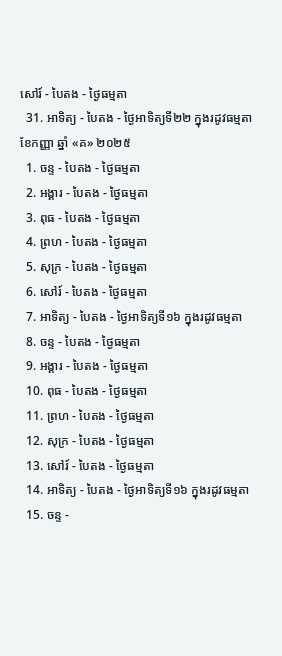សៅរ៍ - បៃតង - ថ្ងៃធម្មតា
  31. អាទិត្យ - បៃតង - ថ្ងៃអាទិត្យទី២២ ក្នុងរដូវធម្មតា
ខែកញ្ញា ឆ្នាំ «គ» ២០២៥
  1. ចន្ទ - បៃតង - ថ្ងៃធម្មតា
  2. អង្គារ - បៃតង - ថ្ងៃធម្មតា
  3. ពុធ - បៃតង - ថ្ងៃធម្មតា
  4. ព្រហ - បៃតង - ថ្ងៃធម្មតា
  5. សុក្រ - បៃតង - ថ្ងៃធម្មតា
  6. សៅរ៍ - បៃតង - ថ្ងៃធម្មតា
  7. អាទិត្យ - បៃតង - ថ្ងៃអាទិត្យទី១៦ ក្នុងរដូវធម្មតា
  8. ចន្ទ - បៃតង - ថ្ងៃធម្មតា
  9. អង្គារ - បៃតង - ថ្ងៃធម្មតា
  10. ពុធ - បៃតង - ថ្ងៃធម្មតា
  11. ព្រហ - បៃតង - ថ្ងៃធម្មតា
  12. សុក្រ - បៃតង - ថ្ងៃធម្មតា
  13. សៅរ៍ - បៃតង - ថ្ងៃធម្មតា
  14. អាទិត្យ - បៃតង - ថ្ងៃអាទិត្យទី១៦ ក្នុងរដូវធម្មតា
  15. ចន្ទ -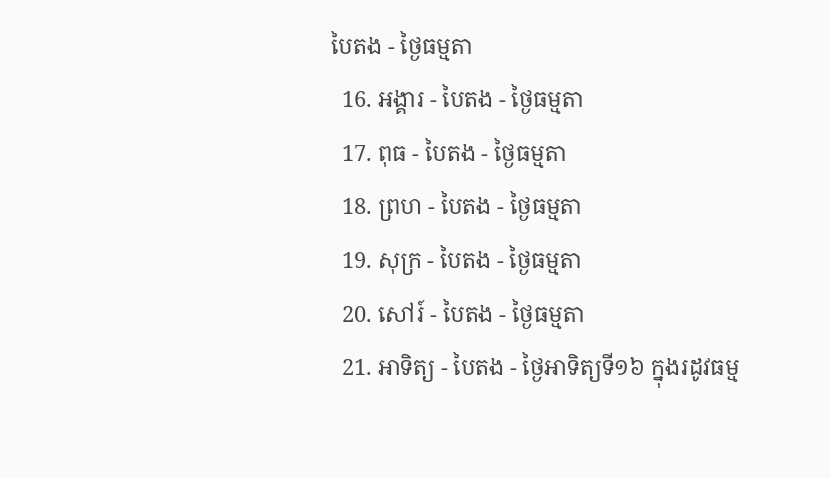បៃតង - ថ្ងៃធម្មតា
  16. អង្គារ - បៃតង - ថ្ងៃធម្មតា
  17. ពុធ - បៃតង - ថ្ងៃធម្មតា
  18. ព្រហ - បៃតង - ថ្ងៃធម្មតា
  19. សុក្រ - បៃតង - ថ្ងៃធម្មតា
  20. សៅរ៍ - បៃតង - ថ្ងៃធម្មតា
  21. អាទិត្យ - បៃតង - ថ្ងៃអាទិត្យទី១៦ ក្នុងរដូវធម្ម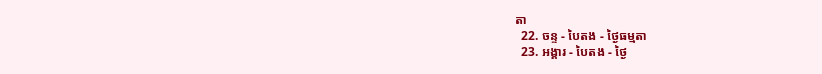តា
  22. ចន្ទ - បៃតង - ថ្ងៃធម្មតា
  23. អង្គារ - បៃតង - ថ្ងៃ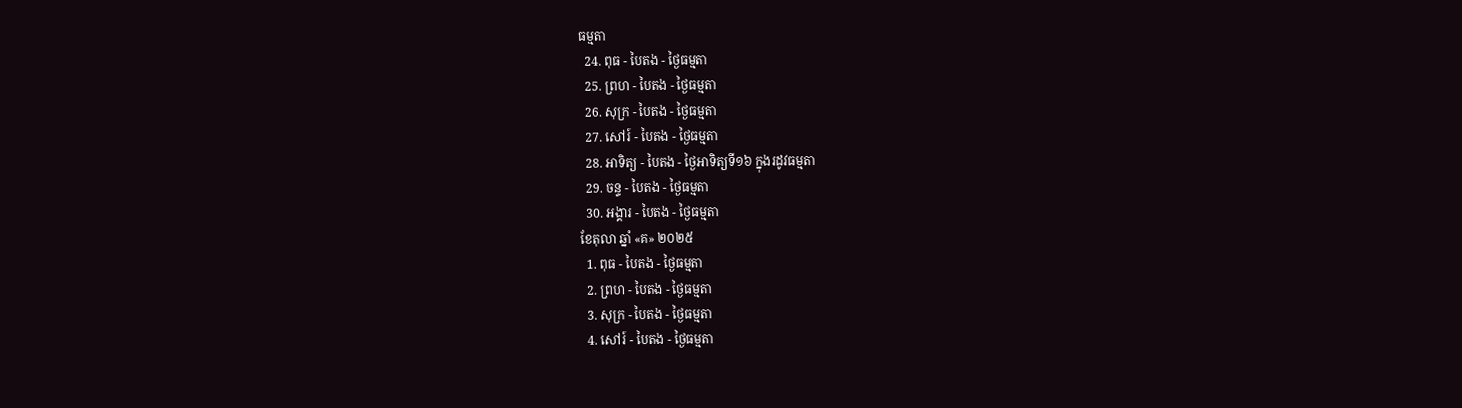ធម្មតា
  24. ពុធ - បៃតង - ថ្ងៃធម្មតា
  25. ព្រហ - បៃតង - ថ្ងៃធម្មតា
  26. សុក្រ - បៃតង - ថ្ងៃធម្មតា
  27. សៅរ៍ - បៃតង - ថ្ងៃធម្មតា
  28. អាទិត្យ - បៃតង - ថ្ងៃអាទិត្យទី១៦ ក្នុងរដូវធម្មតា
  29. ចន្ទ - បៃតង - ថ្ងៃធម្មតា
  30. អង្គារ - បៃតង - ថ្ងៃធម្មតា
ខែតុលា ឆ្នាំ «គ» ២០២៥
  1. ពុធ - បៃតង - ថ្ងៃធម្មតា
  2. ព្រហ - បៃតង - ថ្ងៃធម្មតា
  3. សុក្រ - បៃតង - ថ្ងៃធម្មតា
  4. សៅរ៍ - បៃតង - ថ្ងៃធម្មតា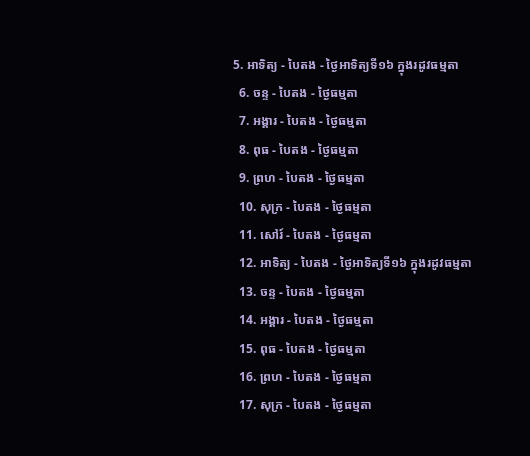5. អាទិត្យ - បៃតង - ថ្ងៃអាទិត្យទី១៦ ក្នុងរដូវធម្មតា
  6. ចន្ទ - បៃតង - ថ្ងៃធម្មតា
  7. អង្គារ - បៃតង - ថ្ងៃធម្មតា
  8. ពុធ - បៃតង - ថ្ងៃធម្មតា
  9. ព្រហ - បៃតង - ថ្ងៃធម្មតា
  10. សុក្រ - បៃតង - ថ្ងៃធម្មតា
  11. សៅរ៍ - បៃតង - ថ្ងៃធម្មតា
  12. អាទិត្យ - បៃតង - ថ្ងៃអាទិត្យទី១៦ ក្នុងរដូវធម្មតា
  13. ចន្ទ - បៃតង - ថ្ងៃធម្មតា
  14. អង្គារ - បៃតង - ថ្ងៃធម្មតា
  15. ពុធ - បៃតង - ថ្ងៃធម្មតា
  16. ព្រហ - បៃតង - ថ្ងៃធម្មតា
  17. សុក្រ - បៃតង - ថ្ងៃធម្មតា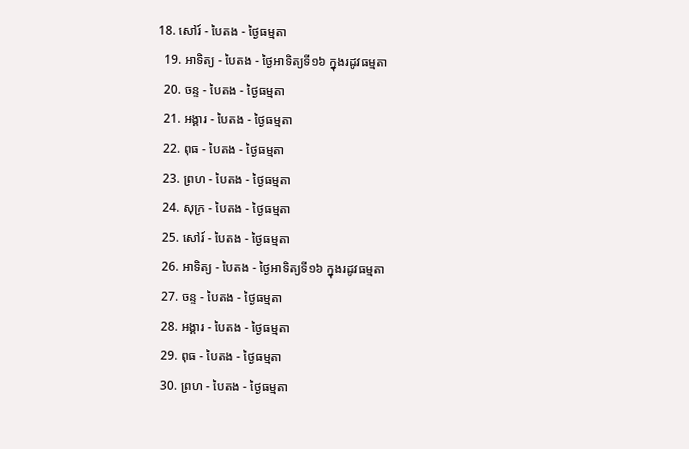18. សៅរ៍ - បៃតង - ថ្ងៃធម្មតា
  19. អាទិត្យ - បៃតង - ថ្ងៃអាទិត្យទី១៦ ក្នុងរដូវធម្មតា
  20. ចន្ទ - បៃតង - ថ្ងៃធម្មតា
  21. អង្គារ - បៃតង - ថ្ងៃធម្មតា
  22. ពុធ - បៃតង - ថ្ងៃធម្មតា
  23. ព្រហ - បៃតង - ថ្ងៃធម្មតា
  24. សុក្រ - បៃតង - ថ្ងៃធម្មតា
  25. សៅរ៍ - បៃតង - ថ្ងៃធម្មតា
  26. អាទិត្យ - បៃតង - ថ្ងៃអាទិត្យទី១៦ ក្នុងរដូវធម្មតា
  27. ចន្ទ - បៃតង - ថ្ងៃធម្មតា
  28. អង្គារ - បៃតង - ថ្ងៃធម្មតា
  29. ពុធ - បៃតង - ថ្ងៃធម្មតា
  30. ព្រហ - បៃតង - ថ្ងៃធម្មតា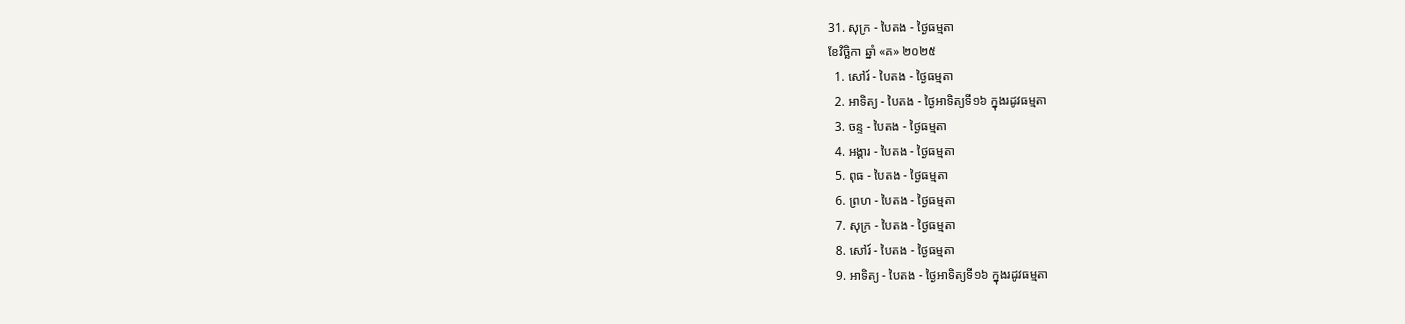31. សុក្រ - បៃតង - ថ្ងៃធម្មតា
ខែវិច្ឆិកា ឆ្នាំ «គ» ២០២៥
  1. សៅរ៍ - បៃតង - ថ្ងៃធម្មតា
  2. អាទិត្យ - បៃតង - ថ្ងៃអាទិត្យទី១៦ ក្នុងរដូវធម្មតា
  3. ចន្ទ - បៃតង - ថ្ងៃធម្មតា
  4. អង្គារ - បៃតង - ថ្ងៃធម្មតា
  5. ពុធ - បៃតង - ថ្ងៃធម្មតា
  6. ព្រហ - បៃតង - ថ្ងៃធម្មតា
  7. សុក្រ - បៃតង - ថ្ងៃធម្មតា
  8. សៅរ៍ - បៃតង - ថ្ងៃធម្មតា
  9. អាទិត្យ - បៃតង - ថ្ងៃអាទិត្យទី១៦ ក្នុងរដូវធម្មតា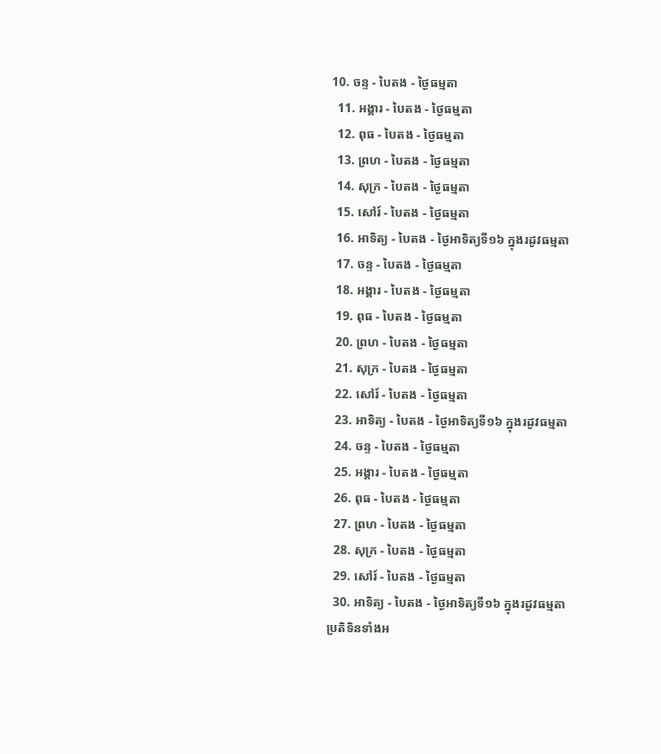10. ចន្ទ - បៃតង - ថ្ងៃធម្មតា
  11. អង្គារ - បៃតង - ថ្ងៃធម្មតា
  12. ពុធ - បៃតង - ថ្ងៃធម្មតា
  13. ព្រហ - បៃតង - ថ្ងៃធម្មតា
  14. សុក្រ - បៃតង - ថ្ងៃធម្មតា
  15. សៅរ៍ - បៃតង - ថ្ងៃធម្មតា
  16. អាទិត្យ - បៃតង - ថ្ងៃអាទិត្យទី១៦ ក្នុងរដូវធម្មតា
  17. ចន្ទ - បៃតង - ថ្ងៃធម្មតា
  18. អង្គារ - បៃតង - ថ្ងៃធម្មតា
  19. ពុធ - បៃតង - ថ្ងៃធម្មតា
  20. ព្រហ - បៃតង - ថ្ងៃធម្មតា
  21. សុក្រ - បៃតង - ថ្ងៃធម្មតា
  22. សៅរ៍ - បៃតង - ថ្ងៃធម្មតា
  23. អាទិត្យ - បៃតង - ថ្ងៃអាទិត្យទី១៦ ក្នុងរដូវធម្មតា
  24. ចន្ទ - បៃតង - ថ្ងៃធម្មតា
  25. អង្គារ - បៃតង - ថ្ងៃធម្មតា
  26. ពុធ - បៃតង - ថ្ងៃធម្មតា
  27. ព្រហ - បៃតង - ថ្ងៃធម្មតា
  28. សុក្រ - បៃតង - ថ្ងៃធម្មតា
  29. សៅរ៍ - បៃតង - ថ្ងៃធម្មតា
  30. អាទិត្យ - បៃតង - ថ្ងៃអាទិត្យទី១៦ ក្នុងរដូវធម្មតា
ប្រតិទិនទាំងអ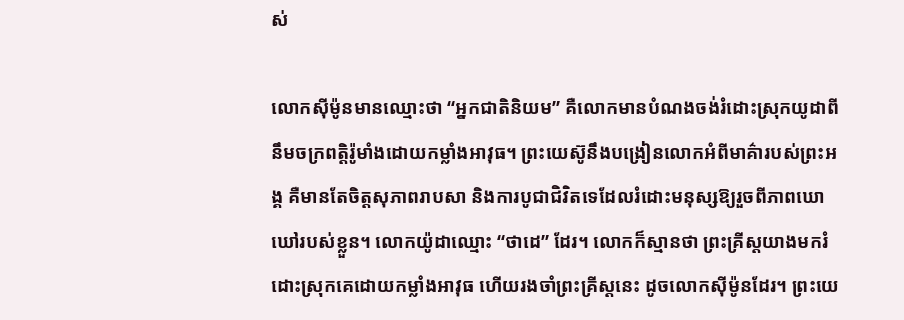ស់

លោកស៊ីម៉ូនមានឈ្មោះថា “អ្នកជាតិនិយម” គឺលោកមានបំណងចង់រំដោះស្រុកយូដាពីនឹមចក្រពត្តិរ៉ូមាំងដោយកម្លាំងអាវុធ។ ព្រះយេស៊ូនឹងបង្រៀនលោកអំពីមាគ៌ារបស់ព្រះអង្គ គឺមានតែចិត្តសុភាពរាបសា និងការបូជាជិវិតទេដែលរំដោះមនុស្សឱ្យរួចពីភាពឃោឃៅរបស់ខ្លួន។ លោកយ៉ូដាឈ្មោះ “ថាដេ” ដែរ។ លោកក៏ស្មានថា ព្រះគ្រីស្តយាងមករំដោះស្រុកគេដោយកម្លាំងអាវុធ ហើយរងចាំព្រះគ្រីស្តនេះ ដូចលោកស៊ីម៉ូនដែរ។ ព្រះយេ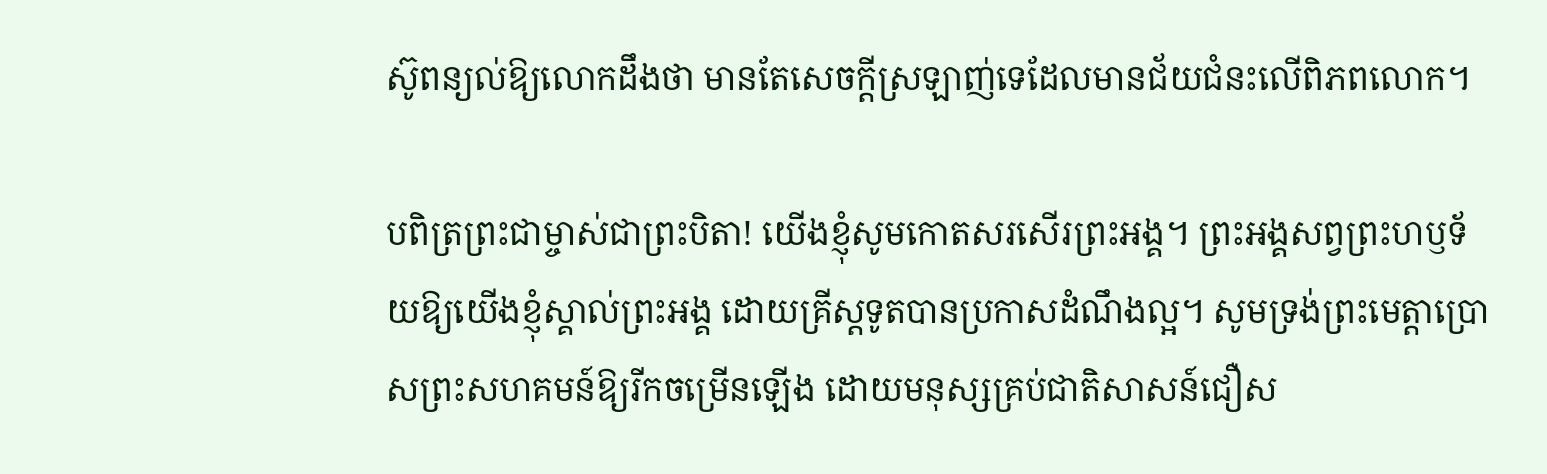ស៊ូពន្យល់ឱ្យលោកដឹងថា មានតែសេចក្តីស្រឡាញ់ទេដែលមានជ័យជំនះលើពិភពលោក។

បពិត្រព្រះជាម្ចាស់ជាព្រះបិតា! យើងខ្ញុំសូមកោតសរសើរព្រះអង្គ។ ព្រះអង្គសព្វព្រះហឫទ័យឱ្យយើងខ្ញុំស្គាល់ព្រះអង្គ ដោយគ្រីស្តទូតបានប្រកាសដំណឹងល្អ។ សូមទ្រង់ព្រះមេត្តាប្រោសព្រះសហគមន៍ឱ្យរីកចម្រើនឡើង ដោយមនុស្សគ្រប់ជាតិសាសន៍ជឿស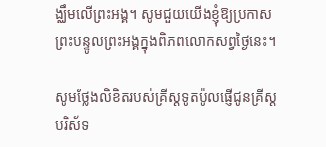ង្ឈឹមលើព្រះអង្គ។ សូមជួយយើងខ្ញុំឱ្យប្រកាសព្រះបន្ទូលព្រះអង្គក្នុងពិភពលោកសព្វថ្ងៃនេះ។

សូមថ្លែងលិខិតរបស់គ្រីស្ដទូតប៉ូលផ្ញើជូនគ្រីស្ដបរិស័ទ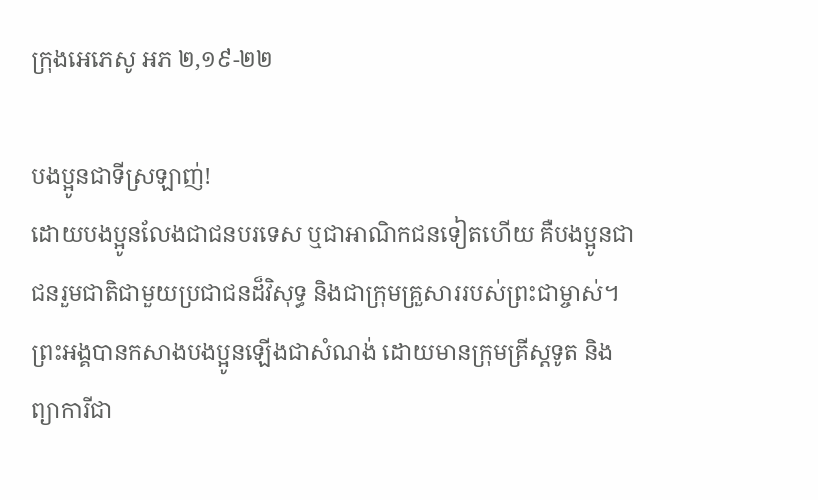ក្រុងអេភេសូ អភ ២,១៩-២២

បងប្អូនជាទីស្រឡាញ់!
ដោយបង‌ប្អូនលែងជាជនបរទេស ឬជាអាណិក‌ជនទៀតហើយ គឺបង‌ប្អូនជាជនរួមជាតិជាមួយប្រជាជនដ៏‌វិសុទ្ធ និងជាក្រុមគ្រួសាររបស់ព្រះ‌ជាម្ចាស់។ ព្រះ‌អង្គបានកសាងបង‌ប្អូនឡើងជាសំណង់ ដោយមានក្រុមគ្រីស្តទូត និងព្យាការីជា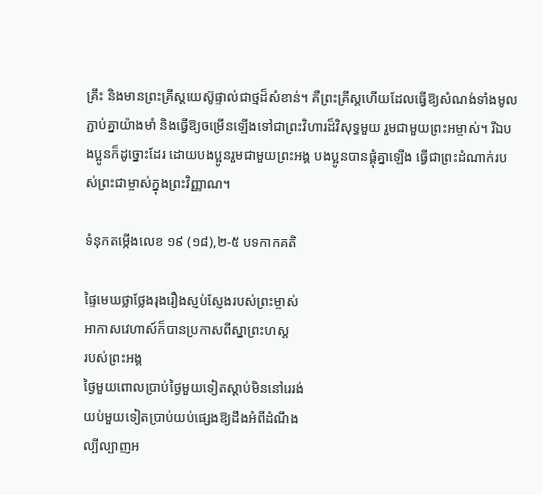គ្រឹះ និងមានព្រះ‌គ្រីស្ត‌យេស៊ូផ្ទាល់ជាថ្មដ៏សំខាន់។ គឺព្រះ‌គ្រីស្តហើយដែលធ្វើឱ្យសំណង់ទាំងមូលភ្ជាប់គ្នាយ៉ាងមាំ និងធ្វើឱ្យចម្រើនឡើងទៅជាព្រះ‌វិហារដ៏‌វិសុទ្ធមួយ រួមជាមួយព្រះ‌អម្ចាស់។ រីឯបង‌ប្អូនក៏ដូច្នោះដែរ ដោយបង‌ប្អូនរួមជាមួយព្រះ‌អង្គ បង‌ប្អូនបានផ្គុំគ្នាឡើង ធ្វើជាព្រះ‌ដំណាក់របស់ព្រះ‌ជាម្ចាស់ក្នុងព្រះ‌វិញ្ញាណ។

ទំនុកតម្កើងលេខ ១៩ (១៨),២-៥ បទកាកគតិ

ផ្ទៃមេឃថ្លាថ្លែងរុងរឿងស្ញប់ស្ញែងរបស់ព្រះម្ចាស់
អាកាសវេហាស៍ក៏បានប្រកាសពីស្នាព្រះហស្ត
របស់ព្រះអង្គ
ថ្ងៃមួយពោលប្រាប់ថ្ងៃមួយទៀតស្តាប់មិននៅរេរង់
យប់មួយទៀតប្រាប់យប់ផ្សេងឱ្យដឹងអំពីដំណឹង
ល្បីល្បាញអ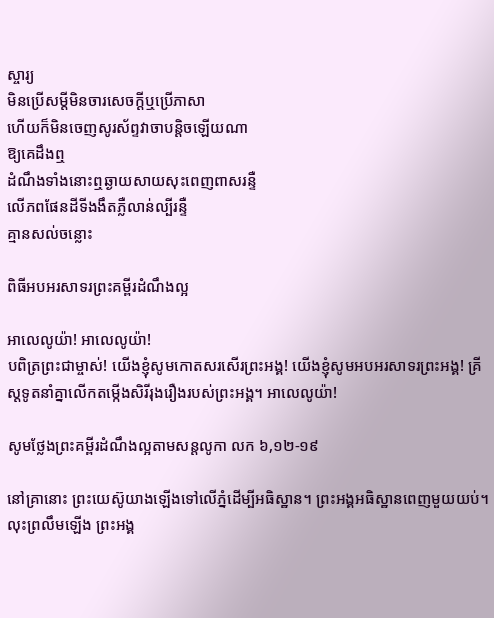ស្ចារ្យ
មិនប្រើសម្តីមិនចារសេចក្តីឬប្រើភាសា
ហើយក៏មិនចេញសូរស័ព្ទវាចាបន្តិចឡើយណា
ឱ្យគេដឹងឮ
ដំណឹងទាំងនោះឮឆ្ងាយសាយសុះពេញពាសរន្ទឺ
លើភពផែនដីទីងងឹតភ្លឺលាន់ល្បីរន្ទឺ
គ្មានសល់ចន្លោះ

ពិធីអបអរសាទរព្រះគម្ពីរដំណឹងល្អ

អាលេលូយ៉ា! អាលេលូយ៉ា!
បពិត្រព្រះជាម្ចាស់! យើងខ្ញុំសូមកោតសរសើរព្រះអង្គ! យើងខ្ញុំសូមអបអរសាទរព្រះអង្គ! គ្រីស្តទូតនាំគ្នាលើកតម្កើងសិរីរុងរឿងរបស់ព្រះអង្គ។ អាលេលូយ៉ា!

សូមថ្លែងព្រះគម្ពីរដំណឹងល្អតាមសន្តលូកា លក ៦,១២-១៩

នៅគ្រានោះ ព្រះ‌យេស៊ូយាងឡើងទៅលើភ្នំដើម្បីអធិ‌ស្ឋាន។ ព្រះ‌អង្គអធិ‌ស្ឋានពេញមួយយប់។ លុះព្រលឹមឡើង ព្រះ‌អង្គ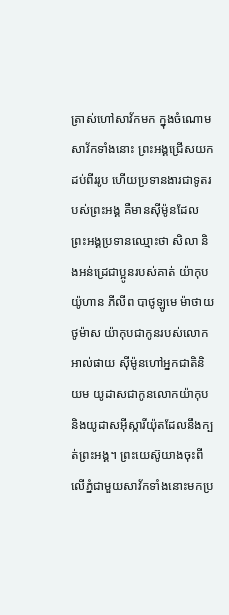ត្រាស់‌ហៅសាវ័កមក ក្នុងចំណោមសាវ័កទាំងនោះ ព្រះ‌អង្គជ្រើសយកដប់‌ពីររូប ហើយប្រទានងារជាទូតរបស់ព្រះ‌អង្គ គឺមានស៊ីម៉ូនដែលព្រះ‌អង្គប្រទានឈ្មោះថា សិលា និងអន់ដ្រេជាប្អូនរបស់គាត់ យ៉ាកុប យ៉ូហាន ភីលីព បាថូ‌ឡូមេ ម៉ាថាយ ថូម៉ាស យ៉ាកុបជាកូនរបស់លោកអាល់‌ផាយ ស៊ីម៉ូនហៅអ្នកជាតិនិយម យូដាសជាកូនលោកយ៉ាកុប និងយូដាស‌អ៊ី‌ស្កា‌រី‌យ៉ុតដែលនឹងក្បត់ព្រះ‌អង្គ។ ព្រះ‌យេស៊ូយាងចុះពីលើភ្នំជាមួយសាវ័កទាំងនោះមកប្រ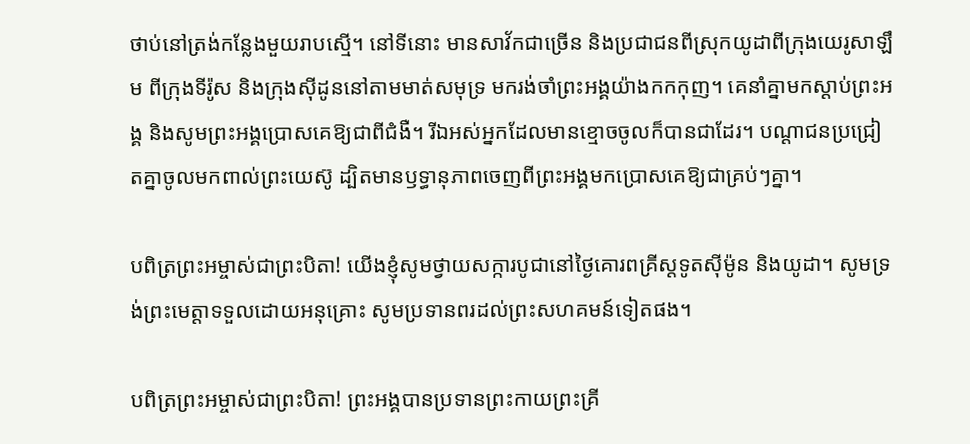ថាប់នៅត្រង់កន្លែងមួយរាបស្មើ។ នៅទីនោះ មានសាវ័កជាច្រើន និងប្រជាជនពីស្រុកយូដាពីក្រុងយេរូ‌សាឡឹម ពីក្រុងទីរ៉ូស និងក្រុងស៊ីដូននៅតាមមាត់សមុទ្រ មករង់‌ចាំព្រះ‌អង្គយ៉ាងកក‌កុញ។ គេនាំគ្នាមកស្ដាប់ព្រះ‌អង្គ និងសូមព្រះ‌អង្គប្រោសគេឱ្យជាពីជំងឺ។ រីឯអស់អ្នកដែលមានខ្មោចចូលក៏បានជាដែរ។ បណ្ដា‌ជនប្រជ្រៀតគ្នាចូលមកពាល់ព្រះ‌យេស៊ូ ដ្បិតមានឫទ្ធា‌នុភាពចេញពីព្រះ‌អង្គមកប្រោសគេឱ្យជាគ្រប់ៗគ្នា។

បពិត្រព្រះអម្ចាស់ជាព្រះបិតា! យើងខ្ញុំសូមថ្វាយសក្ការបូជានៅថ្ងៃគោរពគ្រីស្តទូតស៊ីម៉ូន និងយូដា។ សូមទ្រង់ព្រះមេត្តាទទួលដោយអនុគ្រោះ សូមប្រទានពរដល់ព្រះសហគមន៍ទៀតផង។

បពិត្រព្រះអម្ចាស់ជាព្រះបិតា! ព្រះអង្គបានប្រទានព្រះកាយព្រះគ្រី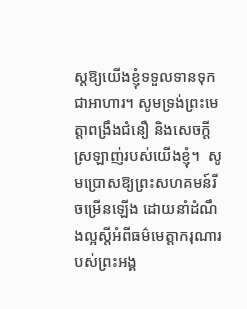ស្តឱ្យយើងខ្ញុំទទួលទានទុកជាអាហារ។ សូមទ្រង់ព្រះមេត្តាពង្រឹងជំនឿ និងសេចក្តីស្រឡាញ់របស់យើងខ្ញុំ។  សូមប្រោសឱ្យព្រះសហគមន៍រីចម្រើនឡើង ដោយនាំដំណឹងល្អស្តីអំពីធម៌មេត្តាករុណារបស់ព្រះអង្គ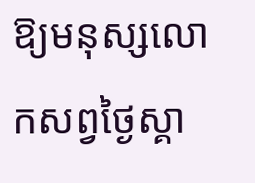ឱ្យមនុស្សលោកសព្វថ្ងៃស្គា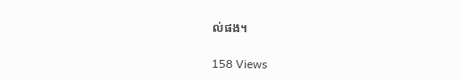ល់ផង។

158 Views